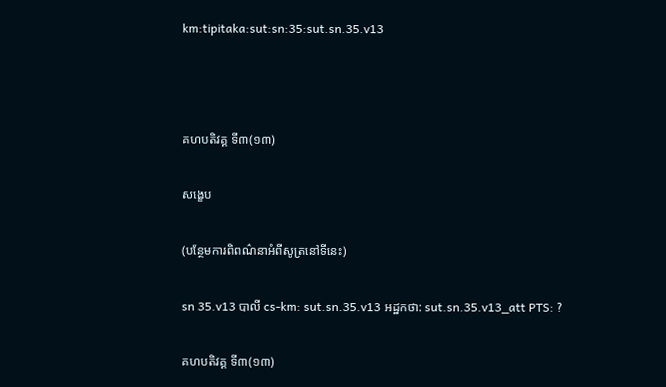km:tipitaka:sut:sn:35:sut.sn.35.v13



គហបតិវគ្គ ទី៣(១៣)

សង្ខេប

(បន្ថែមការពិពណ៌នាអំពីសូត្រនៅទីនេះ)

sn 35.v13 បាលី cs-km: sut.sn.35.v13 អដ្ឋកថា: sut.sn.35.v13_att PTS: ?

គហបតិវគ្គ ទី៣(១៣)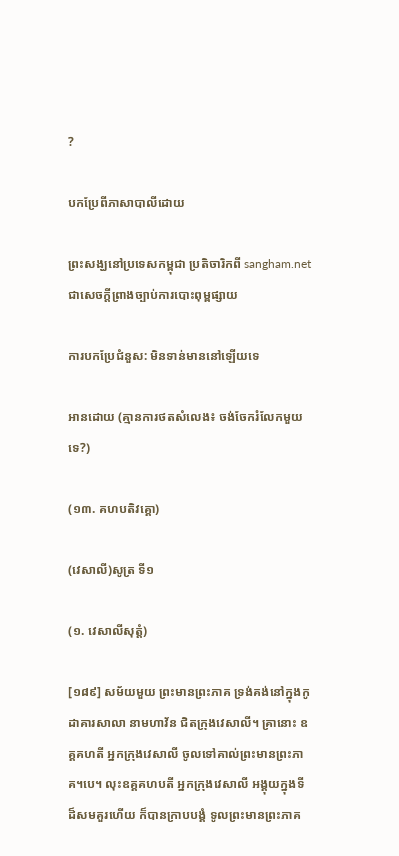?

បកប្រែពីភាសាបាលីដោយ

ព្រះសង្ឃនៅប្រទេសកម្ពុជា ប្រតិចារិកពី sangham.net ជាសេចក្តីព្រាងច្បាប់ការបោះពុម្ពផ្សាយ

ការបកប្រែជំនួស: មិនទាន់មាននៅឡើយទេ

អានដោយ (គ្មានការថតសំលេង៖ ចង់ចែករំលែកមួយទេ?)

(១៣. គហបតិវគ្គោ)

(វេសាលី)សូត្រ ទី១

(១. វេសាលីសុត្តំ)

[១៨៩] សម័យមួយ ព្រះមានព្រះភាគ ទ្រង់គង់នៅក្នុងកូដាគារសាលា នាមហាវ័ន ជិតក្រុងវេសាលី។ គ្រានោះ ឧគ្គគហតី អ្នកក្រុងវេសាលី ចូលទៅគាល់ព្រះមានព្រះភាគ។បេ។ លុះឧគ្គគហបតី អ្នកក្រុងវេសាលី អង្គុយក្នុងទីដ៏សមគួរហើយ ក៏បានក្រាបបង្គំ ទូលព្រះមានព្រះភាគ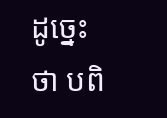ដូច្នេះថា បពិ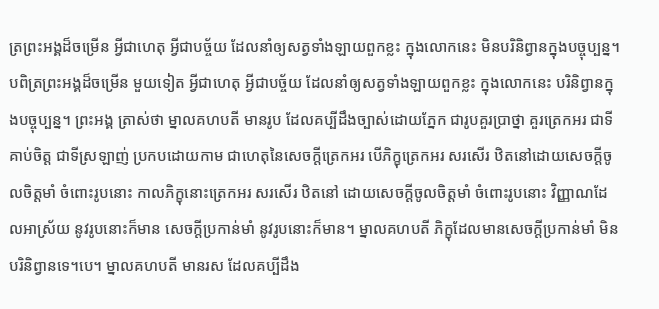ត្រព្រះអង្គដ៏ចម្រើន អ្វីជាហេតុ អ្វីជាបច្ច័យ ដែលនាំឲ្យសត្វទាំងឡាយពួកខ្លះ ក្នុងលោកនេះ មិនបរិនិព្វានក្នុងបច្ចុប្បន្ន។ បពិត្រព្រះអង្គដ៏ចម្រើន មួយទៀត អ្វីជាហេតុ អ្វីជាបច្ច័យ ដែលនាំឲ្យសត្វទាំងឡាយពួកខ្លះ ក្នុងលោកនេះ បរិនិព្វានក្នុងបច្ចុប្បន្ន។ ព្រះអង្គ ត្រាស់ថា ម្នាលគហបតី មានរូប ដែលគប្បីដឹងច្បាស់ដោយភ្នែក ជារូបគួរប្រាថ្នា គួរត្រេកអរ ជាទីគាប់ចិត្ត ជាទីស្រឡាញ់ ប្រកបដោយកាម ជាហេតុនៃសេចក្តីត្រេកអរ បើភិក្ខុត្រេកអរ សរសើរ ឋិតនៅដោយសេចក្តីចូលចិត្តមាំ ចំពោះរូបនោះ កាលភិក្ខុនោះត្រេកអរ សរសើរ ឋិតនៅ ដោយសេចក្តីចូលចិត្តមាំ ចំពោះរូបនោះ វិញ្ញាណដែលអាស្រ័យ នូវរូបនោះក៏មាន សេចក្តីប្រកាន់មាំ នូវរូបនោះក៏មាន។ ម្នាលគហបតី ភិក្ខុដែលមានសេចក្តីប្រកាន់មាំ មិនបរិនិព្វានទេ។បេ។ ម្នាលគហបតី មានរស ដែលគប្បីដឹង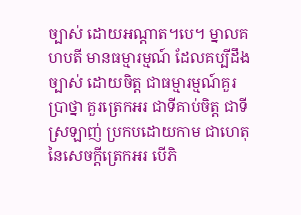ច្បាស់ ដោយអណ្តាត។បេ។ ម្នាលគហបតី មានធម្មារម្មណ៍ ដែលគប្បីដឹងច្បាស់ ដោយចិត្ត ជាធម្មារម្មណ៍គួរប្រាថ្នា គួរត្រេកអរ ជាទីគាប់ចិត្ត ជាទីស្រឡាញ់ ប្រកបដោយកាម ជាហេតុនៃសេចក្តីត្រេកអរ បើភិ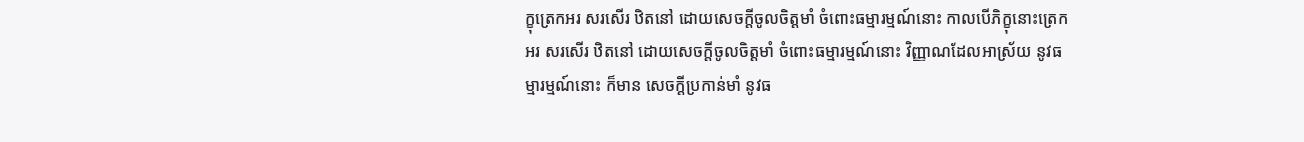ក្ខុត្រេកអរ សរសើរ ឋិតនៅ ដោយសេចក្តីចូលចិត្តមាំ ចំពោះធម្មារម្មណ៍នោះ កាលបើភិក្ខុនោះត្រេកអរ សរសើរ ឋិតនៅ ដោយសេចក្តីចូលចិត្តមាំ ចំពោះធម្មារម្មណ៍នោះ វិញ្ញាណដែលអាស្រ័យ នូវធម្មារម្មណ៍នោះ ក៏មាន សេចក្តីប្រកាន់មាំ នូវធ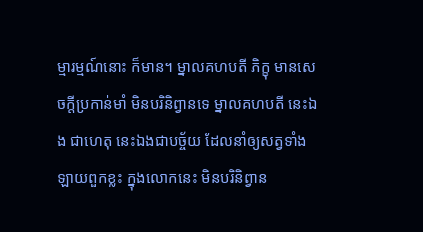ម្មារម្មណ៍នោះ ក៏មាន។ ម្នាលគហបតី ភិក្ខុ មានសេចក្តីប្រកាន់មាំ មិនបរិនិព្វានទេ ម្នាលគហបតី នេះឯង ជាហេតុ នេះឯងជាបច្ច័យ ដែលនាំឲ្យសត្វទាំងឡាយពួកខ្លះ ក្នុងលោកនេះ មិនបរិនិព្វាន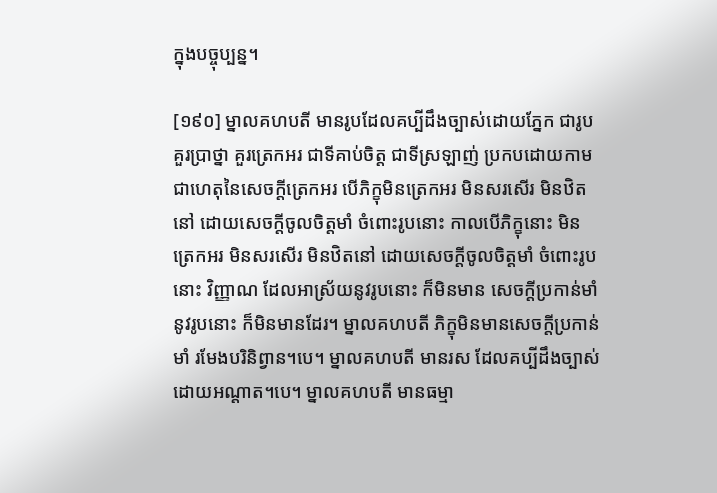ក្នុងបច្ចុប្បន្ន។

[១៩០] ម្នាលគហបតី មានរូបដែលគប្បីដឹងច្បាស់ដោយភ្នែក ជារូបគួរប្រាថ្នា គួរត្រេកអរ ជាទីគាប់ចិត្ត ជាទីស្រឡាញ់ ប្រកបដោយកាម ជាហេតុនៃសេចក្តីត្រេកអរ បើភិក្ខុមិនត្រេកអរ មិនសរសើរ មិនឋិតនៅ ដោយសេចក្តីចូលចិត្តមាំ ចំពោះរូបនោះ កាលបើភិក្ខុនោះ មិនត្រេកអរ មិនសរសើរ មិនឋិតនៅ ដោយសេចក្តីចូលចិត្តមាំ ចំពោះរូបនោះ វិញ្ញាណ ដែលអាស្រ័យនូវរូបនោះ ក៏មិនមាន សេចក្តីប្រកាន់មាំនូវរូបនោះ ក៏មិនមានដែរ។ ម្នាលគហបតី ភិក្ខុមិនមានសេចក្តីប្រកាន់មាំ រមែងបរិនិព្វាន។បេ។ ម្នាលគហបតី មានរស ដែលគប្បីដឹងច្បាស់ ដោយអណ្តាត។បេ។ ម្នាលគហបតី មានធម្មា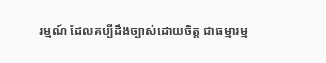រម្មណ៍ ដែលគប្បីដឹងច្បាស់ដោយចិត្ត ជាធម្មារម្ម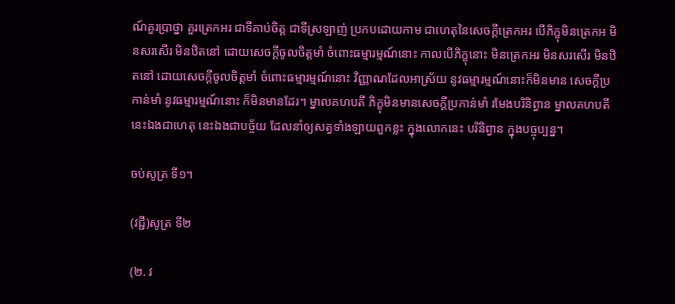ណ៍គួរប្រាថ្នា គួរត្រេកអរ ជាទីគាប់ចិត្ត ជាទីស្រឡាញ់ ប្រកបដោយកាម ជាហេតុនៃសេចក្តីត្រេកអរ បើភិក្ខុមិនត្រេកអ មិនសរសើរ មិនឋិតនៅ ដោយសេចក្តីចូលចិត្តមាំ ចំពោះធម្មារម្មណ៍នោះ កាលបើភិក្ខុនោះ មិនត្រេកអរ មិនសរសើរ មិនឋិតនៅ ដោយសេចក្តីចូលចិត្តមាំ ចំពោះធម្មារម្មណ៍នោះ វិញ្ញាណដែលអាស្រ័យ នូវធម្មារម្មណ៍នោះក៏មិនមាន សេចក្តីប្រកាន់មាំ នូវធម្មារម្មណ៍នោះ ក៏មិនមានដែរ។ ម្នាលគហបតី ភិក្ខុមិនមានសេចក្តីប្រកាន់មាំ រមែងបរិនិព្វាន ម្នាលគហបតី នេះឯងជាហេតុ នេះឯងជាបច្ច័យ ដែលនាំឲ្យសត្វទាំងឡាយពួកខ្លះ ក្នុងលោកនេះ បរិនិព្វាន ក្នុងបច្ចុប្បន្ន។

ចប់សូត្រ ទី១។

(វជ្ជី)សូត្រ ទី២

(២. វ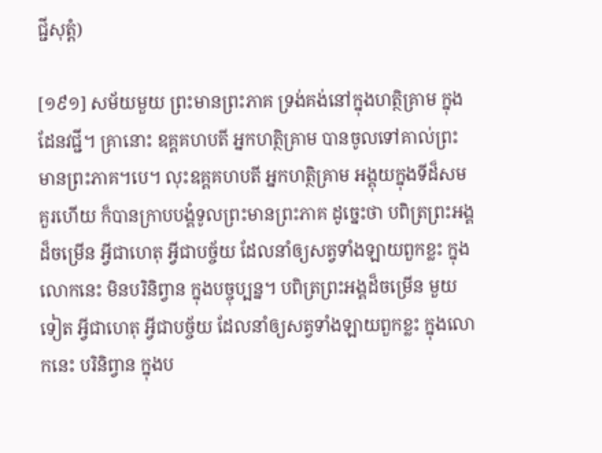ជ្ជីសុត្តំ)

[១៩១] សម័យមួយ ព្រះមានព្រះភាគ ទ្រង់គង់នៅក្នុងហត្ថិគ្រាម ក្នុងដែនវជ្ជី។ គ្រានោះ ឧគ្គគហបតី អ្នកហត្ថិគ្រាម បានចូលទៅគាល់ព្រះមានព្រះភាគ។បេ។ លុះឧគ្គគហបតី អ្នកហត្ថិគ្រាម អង្គុយក្នុងទីដ៏សមគួរហើយ ក៏បានក្រាបបង្គំទូលព្រះមានព្រះភាគ ដូច្នេះថា បពិត្រព្រះអង្គដ៏ចម្រើន អ្វីជាហេតុ អ្វីជាបច្ច័យ ដែលនាំឲ្យសត្វទាំងឡាយពួកខ្លះ ក្នុងលោកនេះ មិនបរិនិព្វាន ក្នុងបច្ចុប្បន្ន។ បពិត្រព្រះអង្គដ៏ចម្រើន មួយទៀត អ្វីជាហេតុ អ្វីជាបច្ច័យ ដែលនាំឲ្យសត្វទាំងឡាយពួកខ្លះ ក្នុងលោកនេះ បរិនិព្វាន ក្នុងប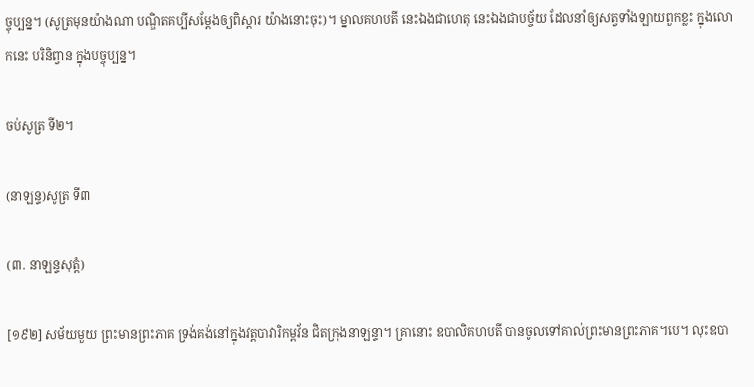ច្ចុប្បន្ន។ (សូត្រមុនយ៉ាងណា បណ្ឌិតគប្បីសម្តែងឲ្យពិស្តារ យ៉ាងនោះចុះ)។ ម្នាលគហបតី នេះឯងជាហេតុ នេះឯងជាបច្ច័យ ដែលនាំឲ្យសត្វទាំងឡាយពួកខ្លះ ក្នុងលោកនេះ បរិនិព្វាន ក្នុងបច្ចុប្បន្ន។

ចប់សូត្រ ទី២។

(នាឡន្ទ)សូត្រ ទី៣

(៣. នាឡន្ទសុត្តំ)

[១៩២] សម័យមួយ ព្រះមានព្រះភាគ ទ្រង់គង់នៅក្នុងវត្តបាវារិកម្ពវ័ន ជិតក្រុងនាឡន្ទា។ គ្រានោះ ឧបាលិគហបតី បានចូលទៅគាល់ព្រះមានព្រះភាគ។បេ។ លុះឧបា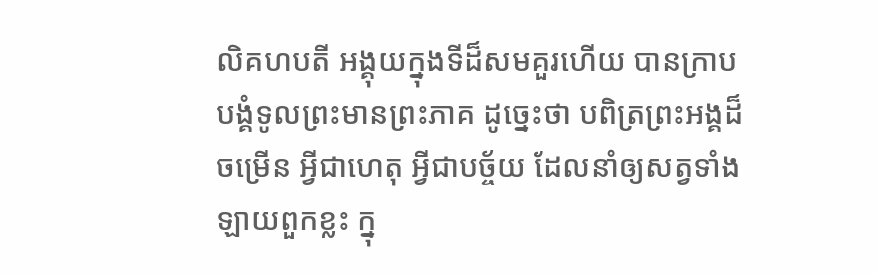លិគហបតី អង្គុយក្នុងទីដ៏សមគួរហើយ បានក្រាបបង្គំទូលព្រះមានព្រះភាគ ដូច្នេះថា បពិត្រព្រះអង្គដ៏ចម្រើន អ្វីជាហេតុ អ្វីជាបច្ច័យ ដែលនាំឲ្យសត្វទាំងឡាយពួកខ្លះ ក្នុ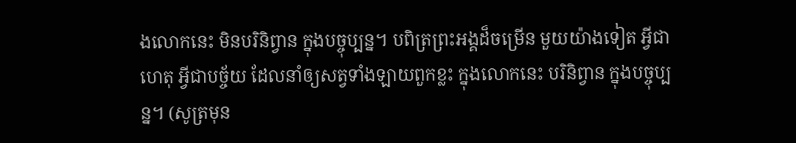ងលោកនេះ មិនបរិនិព្វាន ក្នុងបច្ចុប្បន្ន។ បពិត្រព្រះអង្គដ៏ចម្រើន មួយយ៉ាងទៀត អ្វីជាហេតុ អ្វីជាបច្ច័យ ដែលនាំឲ្យសត្វទាំងឡាយពួកខ្លះ ក្នុងលោកនេះ បរិនិព្វាន ក្នុងបច្ចុប្បន្ន។ (សូត្រមុន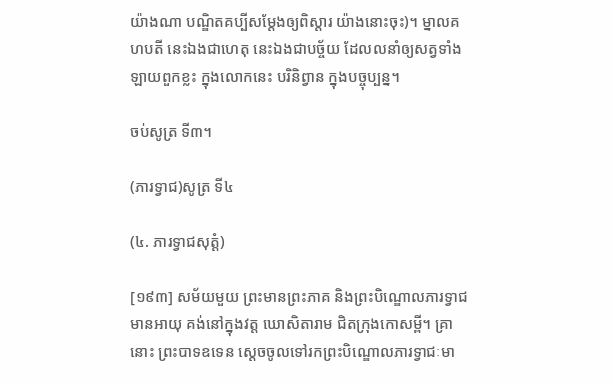យ៉ាងណា បណ្ឌិតគប្បីសម្តែងឲ្យពិស្តារ យ៉ាងនោះចុះ)។ ម្នាលគហបតី នេះឯងជាហេតុ នេះឯងជាបច្ច័យ ដែលលនាំឲ្យសត្វទាំងឡាយពួកខ្លះ ក្នុងលោកនេះ បរិនិព្វាន ក្នុងបច្ចុប្បន្ន។

ចប់សូត្រ ទី៣។

(ភារទ្វាជ)សូត្រ ទី៤

(៤. ភារទ្វាជសុត្តំ)

[១៩៣] សម័យមួយ ព្រះមានព្រះភាគ និងព្រះបិណ្ឌោលភារទ្វាជមានអាយុ គង់នៅក្នុងវត្ត ឃោសិតារាម ជិតក្រុងកោសម្ពី។ គ្រានោះ ព្រះបាទឧទេន ស្តេចចូលទៅរកព្រះបិណ្ឌោលភារទ្វាជៈមា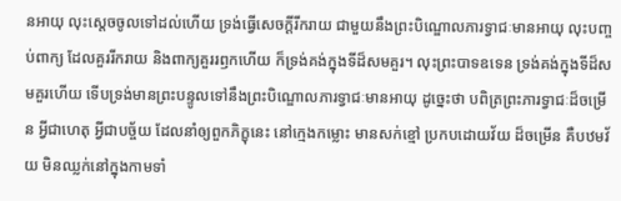នអាយុ លុះស្តេចចូលទៅដល់ហើយ ទ្រង់ធ្វើសេចក្តីរីករាយ ជាមួយនឹងព្រះបិណ្ឌោលភារទ្វាជៈមានអាយុ លុះបញ្ចប់ពាក្យ ដែលគួររីករាយ និងពាក្យគួររឭកហើយ ក៏ទ្រង់គង់ក្នុងទីដ៏សមគួរ។ លុះព្រះបាទឧទេន ទ្រង់គង់ក្នុងទីដ៏សមគួរហើយ ទើបទ្រង់មានព្រះបន្ទូលទៅនឹងព្រះបិណ្ឌោលភារទ្វាជៈមានអាយុ ដូច្នេះថា បពិត្រព្រះភារទ្វាជៈដ៏ចម្រើន អ្វីជាហេតុ អ្វីជាបច្ច័យ ដែលនាំឲ្យពួកភិក្ខុនេះ នៅក្មេងកម្លោះ មានសក់ខ្មៅ ប្រកបដោយវ័យ ដ៏ចម្រើន គឺបឋមវ័យ មិនឈ្លក់នៅក្នុងកាមទាំ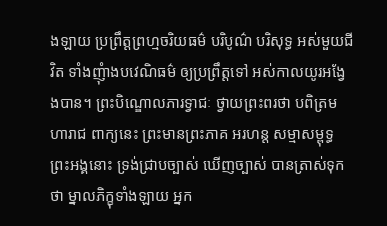ងឡាយ ប្រព្រឹត្តព្រហ្មចរិយធម៌ បរិបូណ៌ បរិសុទ្ធ អស់មួយជីវិត ទាំងញុំាងបវេណិធម៌ ឲ្យប្រព្រឹត្តទៅ អស់កាលយូរអង្វែងបាន។ ព្រះបិណ្ឌោលភារទ្វាជៈ ថ្វាយព្រះពរថា បពិត្រមហារាជ ពាក្យនេះ ព្រះមានព្រះភាគ អរហន្ត សម្មាសម្ពុទ្ធ ព្រះអង្គនោះ ទ្រង់ជ្រាបច្បាស់ ឃើញច្បាស់ បានត្រាស់ទុកថា ម្នាលភិក្ខុទាំងឡាយ អ្នក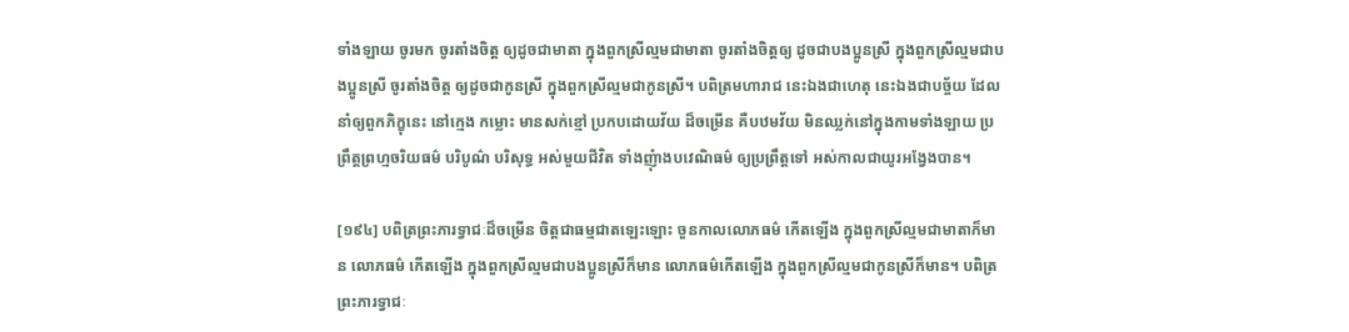ទាំងឡាយ ចូរមក ចូរតាំងចិត្ត ឲ្យដូចជាមាតា ក្នុងពួកស្រីល្មមជាមាតា ចូរតាំងចិត្តឲ្យ ដូចជាបងប្អូនស្រី ក្នុងពួកស្រីល្មមជាបងប្អូនស្រី ចូរតាំងចិត្ត ឲ្យដូចជាកូនស្រី ក្នុងពួកស្រីល្មមជាកូនស្រី។ បពិត្រមហារាជ នេះឯងជាហេតុ នេះឯងជាបច្ច័យ ដែលនាំឲ្យពួកភិក្ខុនេះ នៅក្មេង កម្លោះ មានសក់ខ្មៅ ប្រកបដោយវ័យ ដ៏ចម្រើន គឺបឋមវ័យ មិនឈ្លក់នៅក្នុងកាមទាំងឡាយ ប្រព្រឹត្តព្រហ្មចរិយធម៌ បរិបូណ៌ បរិសុទ្ធ អស់មួយជីវិត ទាំងញុំាងបវេណិធម៌ ឲ្យប្រព្រឹត្តទៅ អស់កាលជាយូរអង្វែងបាន។

[១៩៤] បពិត្រព្រះភារទ្វាជៈដ៏ចម្រើន ចិត្តជាធម្មជាតឡេះឡោះ ចួនកាលលោភធម៌ កើតឡើង ក្នុងពួកស្រីល្មមជាមាតាក៏មាន លោភធម៌ កើតឡើង ក្នុងពួកស្រីល្មមជាបងប្អូនស្រីក៏មាន លោភធម៌កើតឡើង ក្នុងពួកស្រីល្មមជាកូនស្រីក៏មាន។ បពិត្រព្រះភារទ្វាជៈ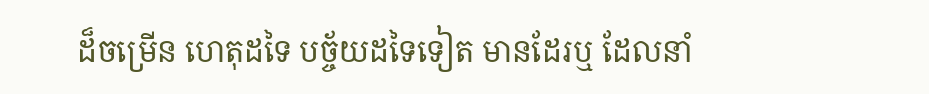ដ៏ចម្រើន ហេតុដទៃ បច្ច័យដទៃទៀត មានដែរឬ ដែលនាំ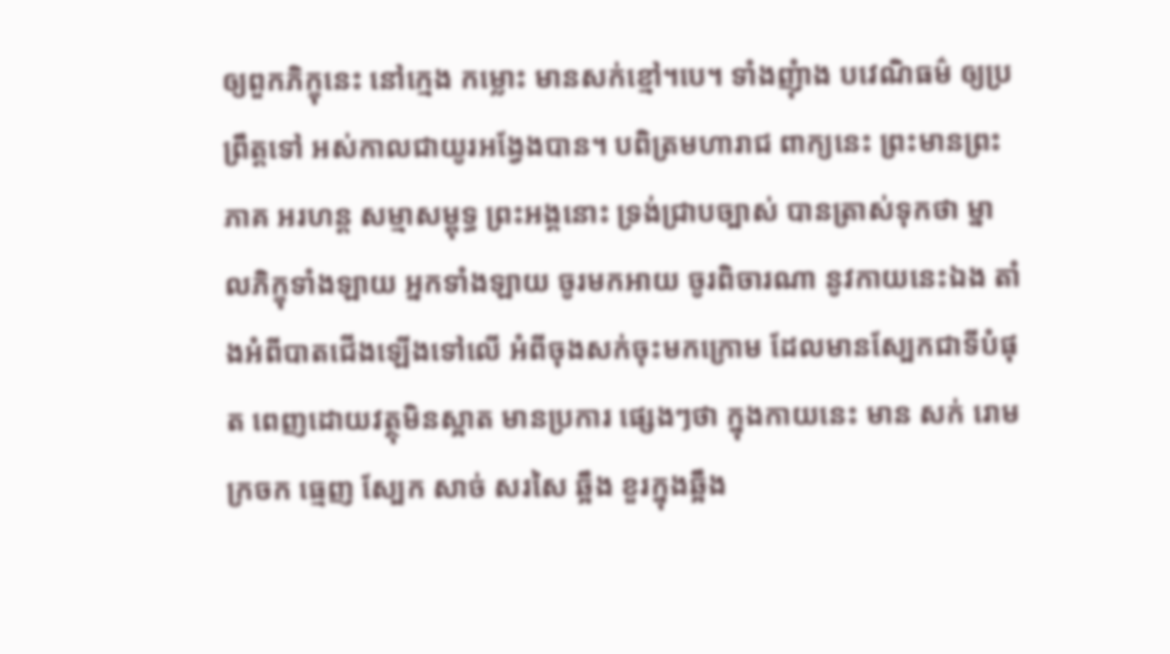ឲ្យពួកភិក្ខុនេះ នៅក្មេង កម្លោះ មានសក់ខ្មៅ។បេ។ ទាំងញុំាង បវេណិធម៌ ឲ្យប្រព្រឹត្តទៅ អស់កាលជាយូរអង្វែងបាន។ បពិត្រមហារាជ ពាក្យនេះ ព្រះមានព្រះភាគ អរហន្ត សម្មាសម្ពុទ្ធ ព្រះអង្គនោះ ទ្រង់ជ្រាបច្បាស់ បានត្រាស់ទុកថា ម្នាលភិក្ខុទាំងឡាយ អ្នកទាំងឡាយ ចូរមកអាយ ចូរពិចារណា នូវកាយនេះឯង តាំងអំពីបាតជើងឡើងទៅលើ អំពីចុងសក់ចុះមកក្រោម ដែលមានស្បែកជាទីបំផុត ពេញដោយវត្ថុមិនស្អាត មានប្រការ ផ្សេងៗថា ក្នុងកាយនេះ មាន សក់ រោម ក្រចក ធ្មេញ ស្បែក សាច់ សរសៃ ឆ្អឹង ខួរក្នុងឆ្អឹង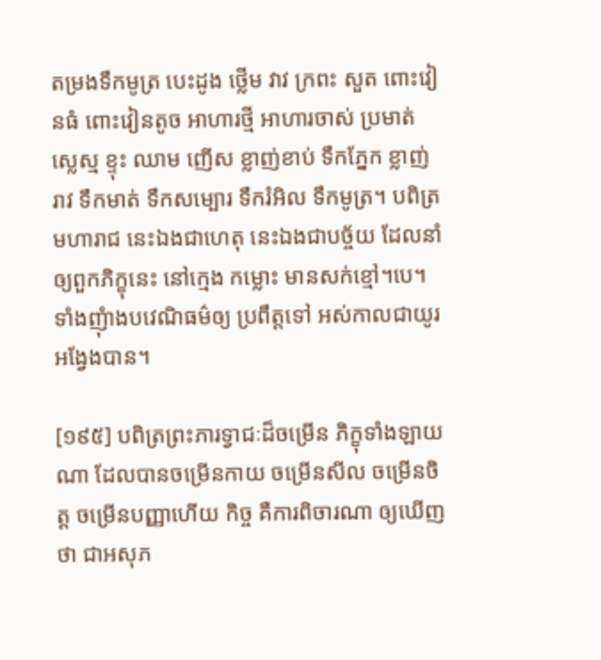តម្រងទឹកមូត្រ បេះដូង ថ្លើម វាវ ក្រពះ សួត ពោះវៀនធំ ពោះវៀនតូច អាហារថ្មី អាហារចាស់ ប្រមាត់ ស្លេស្ម ខ្ទុះ ឈាម ញើស ខ្លាញ់ខាប់ ទឹកភ្នែក ខ្លាញ់រាវ ទឹកមាត់ ទឹកសម្បោរ ទឹករំអិល ទឹកមូត្រ។ បពិត្រមហារាជ នេះឯងជាហេតុ នេះឯងជាបច្ច័យ ដែលនាំឲ្យពួកភិក្ខុនេះ នៅក្មេង កម្លោះ មានសក់ខ្មៅ។បេ។ ទាំងញុំាងបវេណិធម៌ឲ្យ ប្រពឹត្តទៅ អស់កាលជាយូរអង្វែងបាន។

[១៩៥] បពិត្រព្រះភារទ្វាជៈដ៏ចម្រើន ភិក្ខុទាំងឡាយណា ដែលបានចម្រើនកាយ ចម្រើនសីល ចម្រើនចិត្ត ចម្រើនបញ្ញាហើយ កិច្ច គឺការពិចារណា ឲ្យឃើញថា ជាអសុភ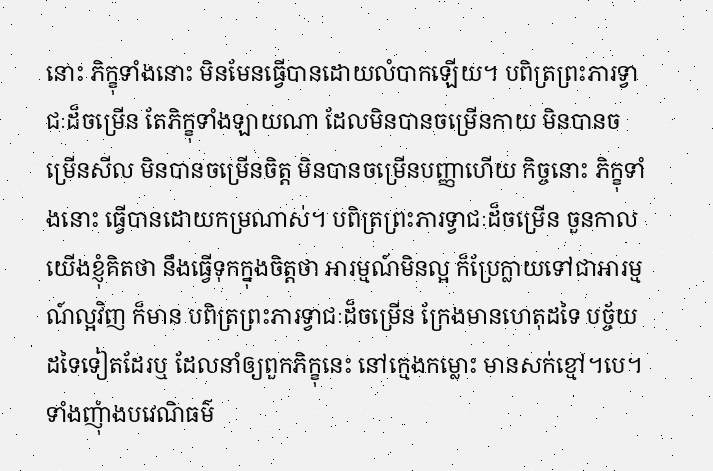នោះ ភិក្ខុទាំងនោះ មិនមែនធ្វើបានដោយលំបាកឡើយ។ បពិត្រព្រះភារទ្វាជៈដ៏ចម្រើន តែភិក្ខុទាំងឡាយណា ដែលមិនបានចម្រើនកាយ មិនបានចម្រើនសីល មិនបានចម្រើនចិត្ត មិនបានចម្រើនបញ្ញាហើយ កិច្ចនោះ ភិក្ខុទាំងនោះ ធ្វើបានដោយកម្រណាស់។ បពិត្រព្រះភារទ្វាជៈដ៏ចម្រើន ចួនកាលយើងខ្ញុំគិតថា នឹងធ្វើទុកក្នុងចិត្តថា អារម្មណ៍មិនល្អ ក៏ប្រែក្លាយទៅជាអារម្មណ៍ល្អវិញ ក៏មាន បពិត្រព្រះភារទ្វាជៈដ៏ចម្រើន ក្រែងមានហេតុដទៃ បច្ច័យដទៃទៀតដែរឬ ដែលនាំឲ្យពួកភិក្ខុនេះ នៅក្មេងកម្លោះ មានសក់ខ្មៅ។បេ។ ទាំងញុំាងបវេណិធម៌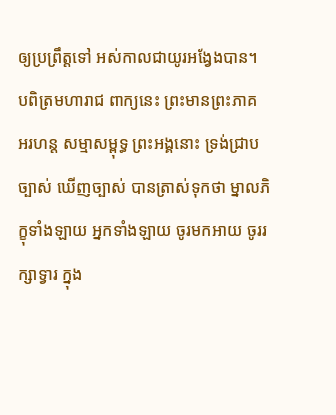ឲ្យប្រព្រឹត្តទៅ អស់កាលជាយូរអង្វែងបាន។ បពិត្រមហារាជ ពាក្យនេះ ព្រះមានព្រះភាគ អរហន្ត សម្មាសម្ពុទ្ធ ព្រះអង្គនោះ ទ្រង់ជ្រាបច្បាស់ ឃើញច្បាស់ បានត្រាស់ទុកថា ម្នាលភិក្ខុទាំងឡាយ អ្នកទាំងឡាយ ចូរមកអាយ ចូររក្សាទ្វារ ក្នុង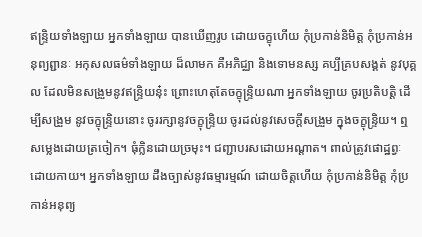ឥន្រ្ទិយទាំងឡាយ អ្នកទាំងឡាយ បានឃើញរូប ដោយចក្ខុហើយ កុំប្រកាន់និមិត្ត កុំប្រកាន់អនុព្យព្ជានៈ អកុសលធម៌ទាំងឡាយ ដ៏លាមក គឺអភិជ្ឈា និងទោមនស្ស គប្បីគ្របសង្គត់ នូវបុគ្គល ដែលមិនសង្រួមនូវឥន្រ្ទិយនុ៎ះ ព្រោះហេតុតែចក្ខុន្រ្ទិយណា អ្នកទាំងឡាយ ចូរប្រតិបត្តិ ដើម្បីសង្រួម នូវចក្ខុន្រ្ទិយនោះ ចូររក្សានូវចក្ខុន្រ្ទិយ ចូរដល់នូវសេចក្តីសង្រួម ក្នុងចក្ខុន្រ្ទិយ។ ឮសម្លេងដោយត្រចៀក។ ធុំក្លិនដោយច្រមុះ។ ជញ្ជាបរសដោយអណ្តាត។ ពាល់ត្រូវផោដ្ឋព្វៈ ដោយកាយ។ អ្នកទាំងឡាយ ដឹងច្បាស់នូវធម្មារម្មណ៍ ដោយចិត្តហើយ កុំប្រកាន់និមិត្ត កុំប្រកាន់អនុព្យ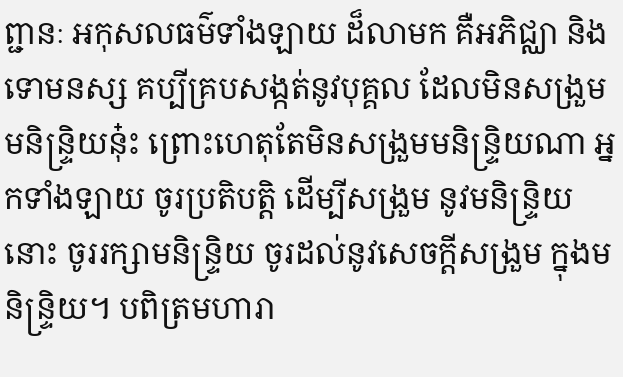ព្ជានៈ អកុសលធម៌ទាំងឡាយ ដ៏លាមក គឺអភិជ្ឈា និងទោមនស្ស គប្បីគ្របសង្កត់នូវបុគ្គល ដែលមិនសង្រួមមនិន្រ្ទិយនុ៎ះ ព្រោះហេតុតែមិនសង្រួមមនិន្រ្ទិយណា អ្នកទាំងឡាយ ចូរប្រតិបត្តិ ដើម្បីសង្រួម នូវមនិន្រ្ទិយនោះ ចូររក្សាមនិន្រ្ទិយ ចូរដល់នូវសេចក្តីសង្រួម ក្នុងមនិន្រ្ទិយ។ បពិត្រមហារា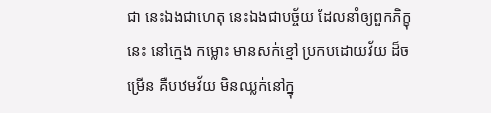ជា នេះឯងជាហេតុ នេះឯងជាបច្ច័យ ដែលនាំឲ្យពួកភិក្ខុនេះ នៅក្មេង កម្លោះ មានសក់ខ្មៅ ប្រកបដោយវ័យ ដ៏ចម្រើន គឺបឋមវ័យ មិនឈ្លក់នៅក្នុ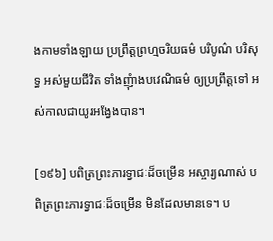ងកាមទាំងឡាយ ប្រព្រឹត្តព្រហ្មចរិយធម៌ បរិបូណ៌ បរិសុទ្ធ អស់មួយជីវិត ទាំងញុំាងបវេណិធម៌ ឲ្យប្រព្រឹត្តទៅ អស់កាលជាយូរអង្វែងបាន។

[១៩៦] បពិត្រព្រះភារទ្វាជៈដ៏ចម្រើន អស្ចារ្យណាស់ បពិត្រព្រះភារទ្វាជៈដ៏ចម្រើន មិនដែលមានទេ។ ប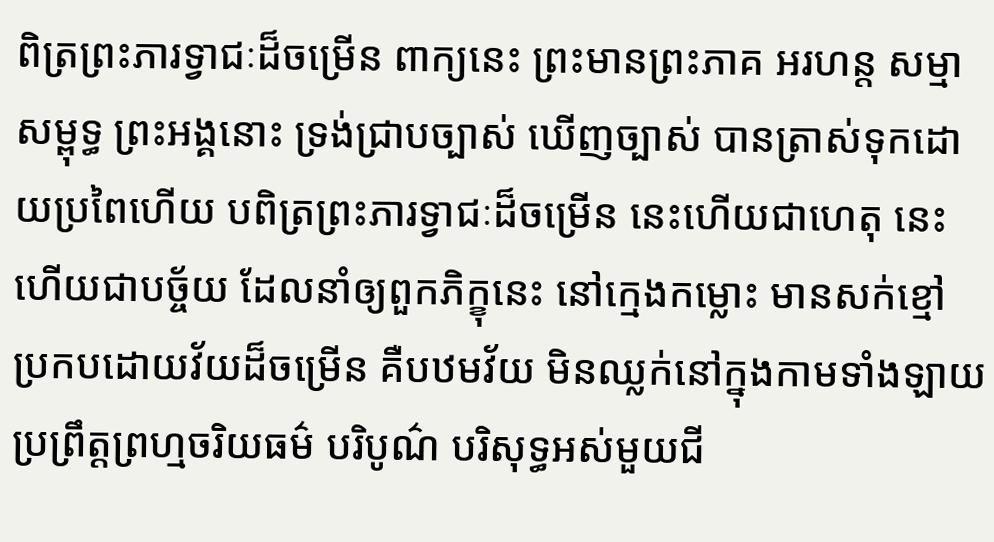ពិត្រព្រះភារទ្វាជៈដ៏ចម្រើន ពាក្យនេះ ព្រះមានព្រះភាគ អរហន្ត សម្មាសម្ពុទ្ធ ព្រះអង្គនោះ ទ្រង់ជ្រាបច្បាស់ ឃើញច្បាស់ បានត្រាស់ទុកដោយប្រពៃហើយ បពិត្រព្រះភារទ្វាជៈដ៏ចម្រើន នេះហើយជាហេតុ នេះហើយជាបច្ច័យ ដែលនាំឲ្យពួកភិក្ខុនេះ នៅក្មេងកម្លោះ មានសក់ខ្មៅ ប្រកបដោយវ័យដ៏ចម្រើន គឺបឋមវ័យ មិនឈ្លក់នៅក្នុងកាមទាំងឡាយ ប្រព្រឹត្តព្រហ្មចរិយធម៌ បរិបូណ៌ បរិសុទ្ធអស់មួយជី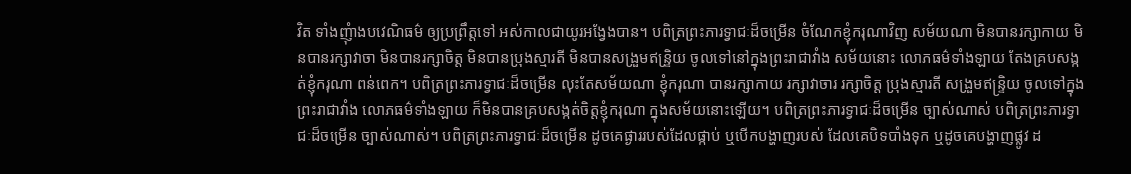វិត ទាំងញុំាងបវេណិធម៌ ឲ្យប្រព្រឹត្តទៅ អស់កាលជាយូរអង្វែងបាន។ បពិត្រព្រះភារទ្វាជៈដ៏ចម្រើន ចំណែកខ្ញុំករុណាវិញ សម័យណា មិនបានរក្សាកាយ មិនបានរក្សាវាចា មិនបានរក្សាចិត្ត មិនបានប្រុងស្មារតី មិនបានសង្រួមឥន្រិ្ទយ ចូលទៅនៅក្នុងព្រះរាជាវាំង សម័យនោះ លោភធម៌ទាំងឡាយ តែងគ្របសង្កត់ខ្ញុំករុណា ពន់ពេក។ បពិត្រព្រះភារទ្វាជៈដ៏ចម្រើន លុះតែសម័យណា ខ្ញុំករុណា បានរក្សាកាយ រក្សាវាចារ រក្សាចិត្ត ប្រុងស្មារតី សង្រួមឥន្រ្ទិយ ចូលទៅក្នុងព្រះរាជាវាំង លោភធម៌ទាំងឡាយ ក៏មិនបានគ្របសង្កត់ចិត្តខ្ញុំករុណា ក្នុងសម័យនោះឡើយ។ បពិត្រព្រះភារទ្វាជៈដ៏ចម្រើន ច្បាស់ណាស់ បពិត្រព្រះភារទ្វាជៈដ៏ចម្រើន ច្បាស់ណាស់។ បពិត្រព្រះភារទ្វាជៈដ៏ចម្រើន ដូចគេផ្ងាររបស់ដែលផ្កាប់ ឬបើកបង្ហាញរបស់ ដែលគេបិទបាំងទុក ឬដូចគេបង្ហាញផ្លូវ ដ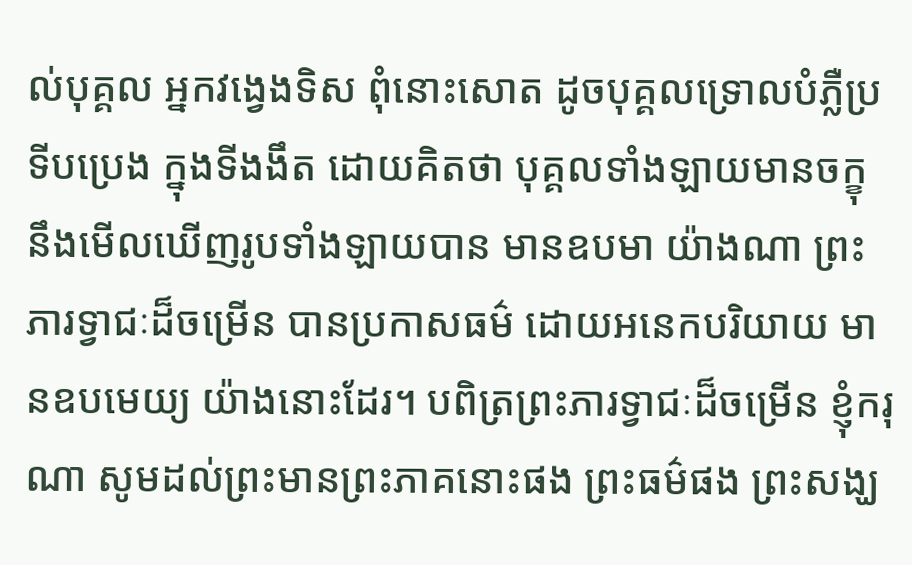ល់បុគ្គល អ្នកវង្វេងទិស ពុំនោះសោត ដូចបុគ្គលទ្រោលបំភ្លឺប្រទីបប្រេង ក្នុងទីងងឹត ដោយគិតថា បុគ្គលទាំងឡាយមានចក្ខុ នឹងមើលឃើញរូបទាំងឡាយបាន មានឧបមា យ៉ាងណា ព្រះភារទ្វាជៈដ៏ចម្រើន បានប្រកាសធម៌ ដោយអនេកបរិយាយ មានឧបមេយ្យ យ៉ាងនោះដែរ។ បពិត្រព្រះភារទ្វាជៈដ៏ចម្រើន ខ្ញុំករុណា សូមដល់ព្រះមានព្រះភាគនោះផង ព្រះធម៌ផង ព្រះសង្ឃ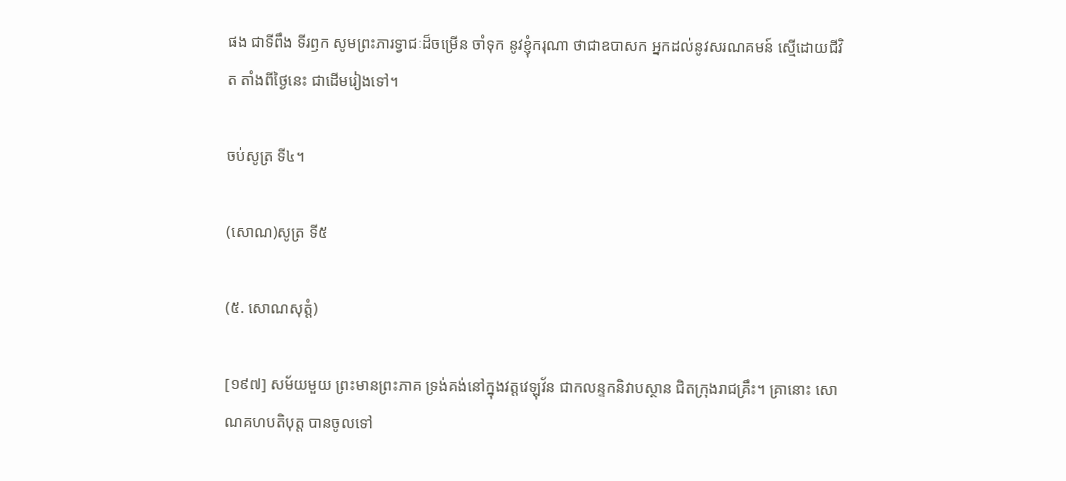ផង ជាទីពឹង ទីរឭក សូមព្រះភារទ្វាជៈដ៏ចម្រើន ចាំទុក នូវខ្ញុំករុណា ថាជាឧបាសក អ្នកដល់នូវសរណគមន៍ ស្មើដោយជីវិត តាំងពីថ្ងៃនេះ ជាដើមរៀងទៅ។

ចប់សូត្រ ទី៤។

(សោណ)សូត្រ ទី៥

(៥. សោណសុត្តំ)

[១៩៧] សម័យមួយ ព្រះមានព្រះភាគ ទ្រង់គង់នៅក្នុងវត្តវេឡុវ័ន ជាកលន្ទកនិវាបស្ថាន ជិតក្រុងរាជគ្រឹះ។ គ្រានោះ សោណគហបតិបុត្ត បានចូលទៅ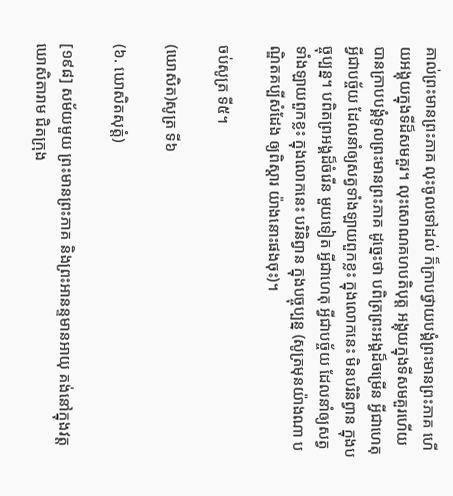គាល់ព្រះមានព្រះភាគ លុះចូលទៅដល់ ក៏ក្រាបថ្វាយបង្គំព្រះមានព្រះភាគ ហើយអង្គុយក្នុងទីដ៏សមគួរ។ លុះសោណគហបតិបុត្ត អង្គុយក្នុងទីសមគួរហើយ បានក្រាបបង្គំទូលព្រះមានព្រះភាគ ដូច្នេះថា បពិត្រព្រះអង្គដ៏ចម្រើន អ្វីជាហេតុ អ្វីជាបច្ច័យ ដែលនាំឲ្យសត្វទាំងឡាយពួកខ្លះ ក្នុងលោកនេះ មិនបរិនិព្វាន ក្នុងបច្ចុប្បន្ន។ បពិតព្រអង្គដ៏ចំរើន មួយទៀត អ្វីជាហេតុ អ្វីជាបច្ច័យ ដែលនាំឲ្យសត្វទាំងឡាយពួកខ្លះ ក្នុងលោកនេះ បរិនិព្វាន ក្នុងបច្ចុប្បន្ន (សូត្រមុនយ៉ាងណា បណ្ឌិតគប្បីសំដែង ឲ្យពិស្តារ យ៉ាងនោះផងចុះ)។

ចប់សូត្រ ទី៥។

(ឃោសិត)សូត្រ ទី៦

(៦. ឃោសិតសុត្តំ)

[១៩៨] សម័យមួយ ព្រះមានព្រះភាគ និងព្រះអានន្ទមានអាយុ គង់នៅក្នុងវត្ត ឃោសិតារាម ជិតក្រុង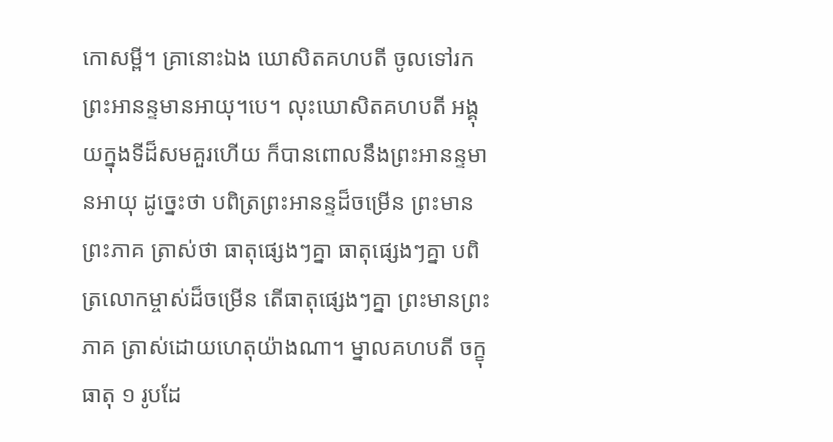កោសម្ពី។ គ្រានោះឯង ឃោសិតគហបតី ចូលទៅរកព្រះអានន្ទមានអាយុ។បេ។ លុះឃោសិតគហបតី អង្គុយក្នុងទីដ៏សមគួរហើយ ក៏បានពោលនឹងព្រះអានន្ទមានអាយុ ដូច្នេះថា បពិត្រព្រះអានន្ទដ៏ចម្រើន ព្រះមានព្រះភាគ ត្រាស់ថា ធាតុផ្សេងៗគ្នា ធាតុផ្សេងៗគ្នា បពិត្រលោកម្ចាស់ដ៏ចម្រើន តើធាតុផ្សេងៗគ្នា ព្រះមានព្រះភាគ ត្រាស់ដោយហេតុយ៉ាងណា។ ម្នាលគហបតី ចក្ខុធាតុ ១ រូបដែ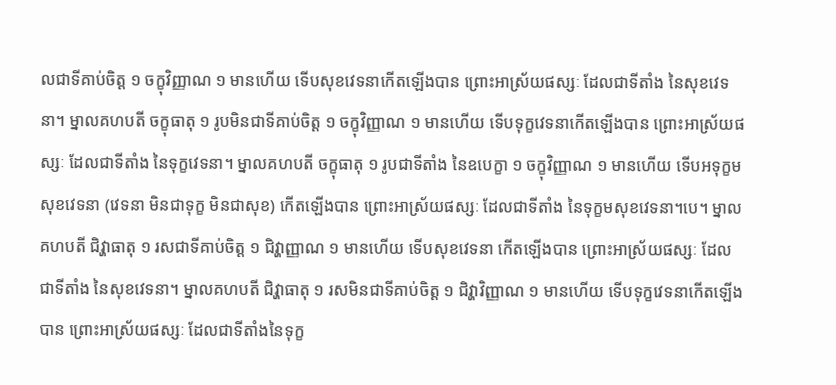លជាទីគាប់ចិត្ត ១ ចក្ខុវិញ្ញាណ ១ មានហើយ ទើបសុខវេទនាកើតឡើងបាន ព្រោះអាស្រ័យផស្សៈ ដែលជាទីតាំង នៃសុខវេទនា។ ម្នាលគហបតី ចក្ខុធាតុ ១ រូបមិនជាទីគាប់ចិត្ត ១ ចក្ខុវិញ្ញាណ ១ មានហើយ ទើបទុក្ខវេទនាកើតឡើងបាន ព្រោះអាស្រ័យផស្សៈ ដែលជាទីតាំង នៃទុក្ខវេទនា។ ម្នាលគហបតី ចក្ខុធាតុ ១ រូបជាទីតាំង នៃឧបេក្ខា ១ ចក្ខុវិញ្ញាណ ១ មានហើយ ទើបអទុក្ខមសុខវេទនា (វេទនា មិនជាទុក្ខ មិនជាសុខ) កើតឡើងបាន ព្រោះអាស្រ័យផស្សៈ ដែលជាទីតាំង នៃទុក្ខមសុខវេទនា។បេ។ ម្នាលគហបតី ជិវ្ហាធាតុ ១ រសជាទីគាប់ចិត្ត ១ ជិវ្ហាញ្ញាណ ១ មានហើយ ទើបសុខវេទនា កើតឡើងបាន ព្រោះអាស្រ័យផស្សៈ ដែលជាទីតាំង នៃសុខវេទនា។ ម្នាលគហបតី ជិវ្ហាធាតុ ១ រសមិនជាទីគាប់ចិត្ត ១ ជិវ្ហាវិញ្ញាណ ១ មានហើយ ទើបទុក្ខវេទនាកើតឡើងបាន ព្រោះអាស្រ័យផស្សៈ ដែលជាទីតាំងនៃទុក្ខ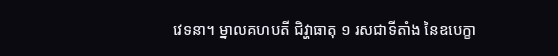វេទនា។ ម្នាលគហបតី ជិវ្ហាធាតុ ១ រសជាទីតាំង នៃឧបេក្ខា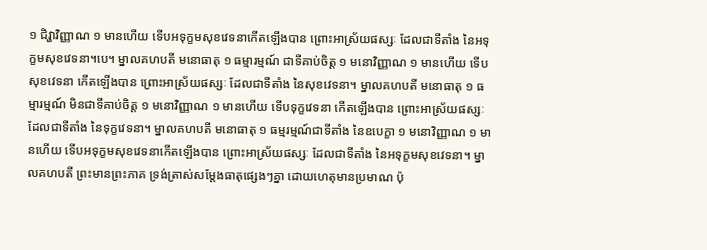១ ជិវ្ហាវិញ្ញាណ ១ មានហើយ ទើបអទុក្ខមសុខវេទនាកើតឡើងបាន ព្រោះអាស្រ័យផស្សៈ ដែលជាទីតាំង នៃអទុក្ខមសុខវេទនា។បេ។ ម្នាលគហបតី មនោធាតុ ១ ធម្មារម្មណ៍ ជាទីគាប់ចិត្ត ១ មនោវិញ្ញាណ ១ មានហើយ ទើបសុខវេទនា កើតឡើងបាន ព្រោះអាស្រ័យផស្សៈ ដែលជាទីតាំង នៃសុខវេទនា។ ម្នាលគហបតី មនោធាតុ ១ ធម្មារម្មណ៍ មិនជាទីគាប់ចិត្ត ១ មនោវិញ្ញាណ ១ មានហើយ ទើបទុក្ខវេទនា កើតឡើងបាន ព្រោះអាស្រ័យផស្សៈ ដែលជាទីតាំង នៃទុក្ខវេទនា។ ម្នាលគហបតី មនោធាតុ ១ ធម្មរម្មណ៍ជាទីតាំង នៃឧបេក្ខា ១ មនោវិញ្ញាណ ១ មានហើយ ទើបអទុក្ខមសុខវេទនាកើតឡើងបាន ព្រោះអាស្រ័យផស្សៈ ដែលជាទីតាំង នៃអទុក្ខមសុខវេទនា។ ម្នាលគហបតី ព្រះមានព្រះភាគ ទ្រង់ត្រាស់សម្តែងធាតុផ្សេងៗគ្នា ដោយហេតុមានប្រមាណ ប៉ុ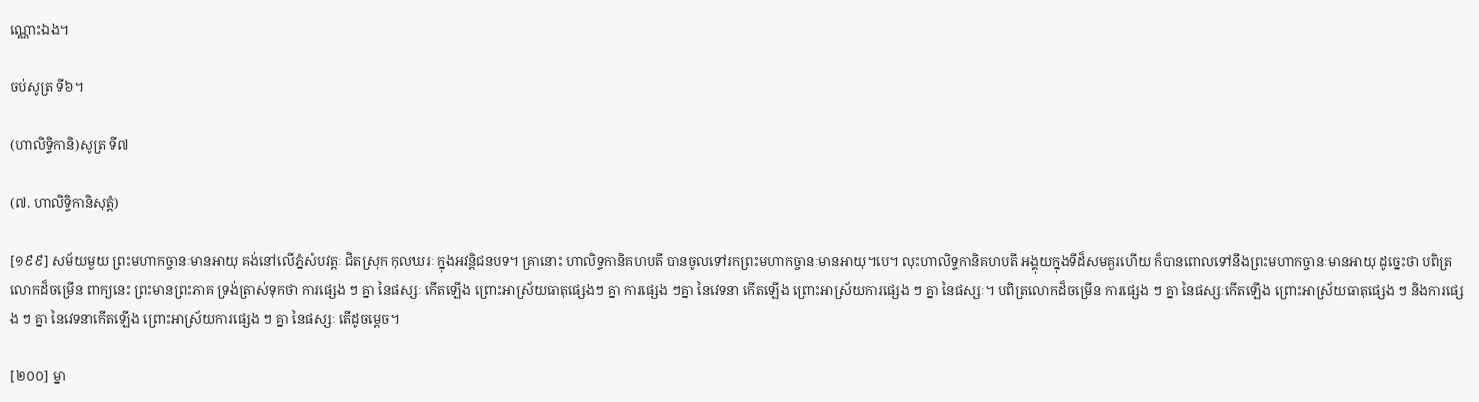ណ្ណោះឯង។

ចប់សូត្រ ទី៦។

(ហាលិទ្ទិកានិ)សូត្រ ទី៧

(៧. ហាលិទ្ទិកានិសុត្តំ)

[១៩៩] សម័យមួយ ព្រះមហាកច្ចានៈមានអាយុ គង់នៅលើភ្នំសំបវត្តៈ ជិតស្រុក កុលឃរៈ ក្នុងអវន្តិជនបទ។ គ្រានោះ ហាលិទ្ទកានិគហបតី បានចូលទៅរកព្រះមហាកច្ចានៈមានអាយុ។បេ។ លុះហាលិទ្ទកានិគហបតី អង្គុយក្នុងទីដ៏សមគួរហើយ ក៏បានពោលទៅនឹងព្រះមហាកច្ចានៈមានអាយុ ដូច្នេះថា បពិត្រលោកដ៏ចម្រើន ពាក្យនេះ ព្រះមានព្រះភាគ ទ្រង់ត្រាស់ទុកថា ការផ្សេង ៗ គ្នា នៃផស្សៈ កើតឡើង ព្រោះអាស្រ័យធាតុផ្សេងៗ គ្នា ការផ្សេង ៗគ្នា នៃវេទនា កើតឡើង ព្រោះអាស្រ័យការផ្សេង ៗ គ្នា នៃផស្សៈ។ បពិត្រលោកដ៏ចម្រើន ការផ្សេង ៗ គ្នា នៃផស្សៈកើតឡើង ព្រោះអាស្រ័យធាតុផ្សេង ៗ និងការផ្សេង ៗ គ្នា នៃវេទនាកើតឡើង ព្រោះអាស្រ័យការផ្សេង ៗ គ្នា នៃផស្សៈ តើដូចម្តេច។

[២០០] ម្នា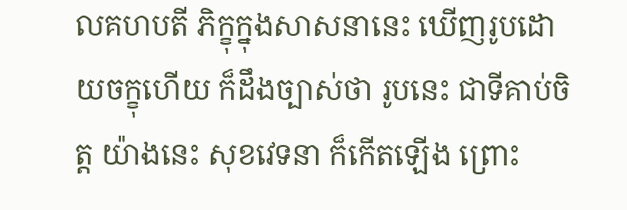លគហបតី ភិក្ខុក្នុងសាសនានេះ ឃើញរូបដោយចក្ខុហើយ ក៏ដឹងច្បាស់ថា រូបនេះ ជាទីគាប់ចិត្ត យ៉ាងនេះ សុខវេទនា ក៏កើតឡើង ព្រោះ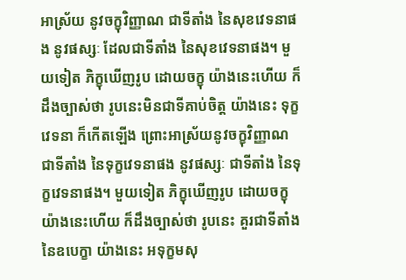អាស្រ័យ នូវចក្ខុវិញ្ញាណ ជាទីតាំង នៃសុខវេទនាផង នូវផស្សៈ ដែលជាទីតាំង នៃសុខវេទនាផង។ មួយទៀត ភិក្ខុឃើញរូប ដោយចក្ខុ យ៉ាងនេះហើយ ក៏ដឹងច្បាស់ថា រូបនេះមិនជាទីគាប់ចិត្ត យ៉ាងនេះ ទុក្ខវេទនា ក៏កើតឡើង ព្រោះអាស្រ័យនូវចក្ខុវិញ្ញាណ ជាទីតាំង នៃទុក្ខវេទនាផង នូវផស្សៈ ជាទីតាំង នៃទុក្ខវេទនាផង។ មួយទៀត ភិក្ខុឃើញរូប ដោយចក្ខុ យ៉ាងនេះហើយ ក៏ដឹងច្បាស់ថា រូបនេះ គួរជាទីតាំង នៃឧបេក្ខា យ៉ាងនេះ អទុក្ខមសុ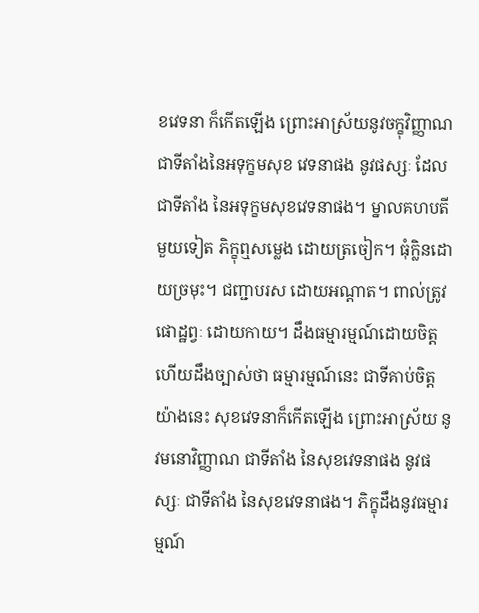ខវេទនា ក៏កើតឡើង ព្រោះអាស្រ័យនូវចក្ខុវិញ្ញាណ ជាទីតាំងនៃអទុក្ខមសុខ វេទនាផង នូវផស្សៈ ដែលជាទីតាំង នៃអទុក្ខមសុខវេទនាផង។ ម្នាលគហបតី មួយទៀត ភិក្ខុឮសម្លេង ដោយត្រចៀក។ ធុំក្លិនដោយច្រមុះ។ ជញ្ជាបរស ដោយអណ្តាត។ ពាល់ត្រូវផោដ្ឋព្វៈ ដោយកាយ។ ដឹងធម្មារម្មណ៍ដោយចិត្ត ហើយដឹងច្បាស់ថា ធម្មារម្មណ៍នេះ ជាទីគាប់ចិត្តយ៉ាងនេះ សុខវេទនាក៏កើតឡើង ព្រោះអាស្រ័យ នូវមនោវិញ្ញាណ ជាទីតាំង នៃសុខវេទនាផង នូវផស្សៈ ជាទីតាំង នៃសុខវេទនាផង។ ភិក្ខុដឹងនូវធម្មារម្មណ៍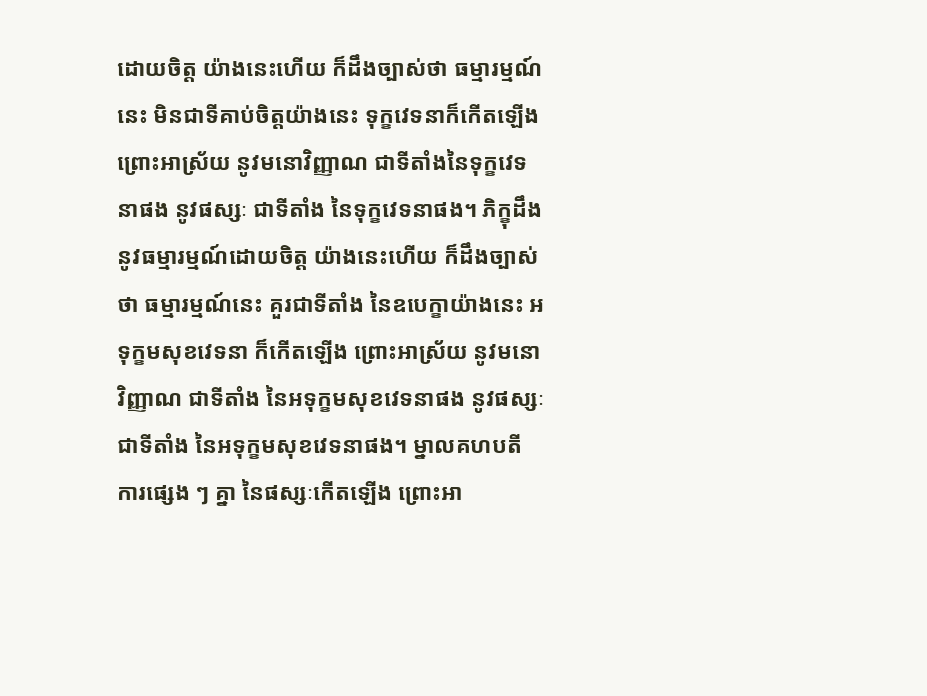ដោយចិត្ត យ៉ាងនេះហើយ ក៏ដឹងច្បាស់ថា ធម្មារម្មណ៍នេះ មិនជាទីគាប់ចិត្តយ៉ាងនេះ ទុក្ខវេទនាក៏កើតឡើង ព្រោះអាស្រ័យ នូវមនោវិញ្ញាណ ជាទីតាំងនៃទុក្ខវេទនាផង នូវផស្សៈ ជាទីតាំង នៃទុក្ខវេទនាផង។ ភិក្ខុដឹងនូវធម្មារម្មណ៍ដោយចិត្ត យ៉ាងនេះហើយ ក៏ដឹងច្បាស់ថា ធម្មារម្មណ៍នេះ គួរជាទីតាំង នៃឧបេក្ខាយ៉ាងនេះ អទុក្ខមសុខវេទនា ក៏កើតឡើង ព្រោះអាស្រ័យ នូវមនោវិញ្ញាណ ជាទីតាំង នៃអទុក្ខមសុខវេទនាផង នូវផស្សៈ ជាទីតាំង នៃអទុក្ខមសុខវេទនាផង។ ម្នាលគហបតី ការផ្សេង ៗ គ្នា នៃផស្សៈកើតឡើង ព្រោះអា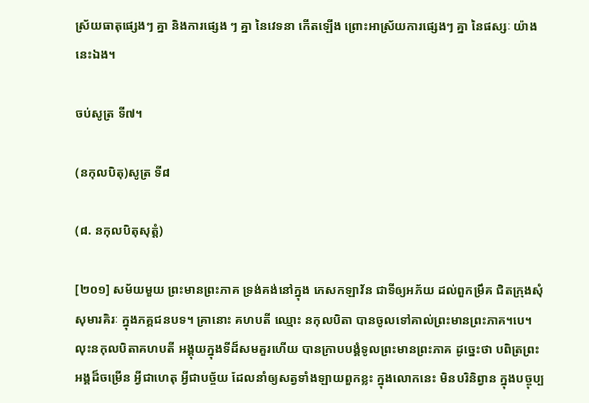ស្រ័យធាតុផ្សេងៗ គ្នា និងការផ្សេង ៗ គ្នា នៃវេទនា កើតឡើង ព្រោះអាស្រ័យការផ្សេងៗ គ្នា នៃផស្សៈ យ៉ាងនេះឯង។

ចប់សូត្រ ទី៧។

(នកុលបិតុ)សូត្រ ទី៨

(៨. នកុលបិតុសុត្តំ)

[២០១] សម័យមួយ ព្រះមានព្រះភាគ ទ្រង់គង់នៅក្នុង ភេសកឡាវ័ន ជាទីឲ្យអភ័យ ដល់ពួកម្រឹគ ជិតក្រុងសុំសុមារគិរៈ ក្នុងភគ្គជនបទ។ គ្រានោះ គហបតី ឈ្មោះ នកុលបិតា បានចូលទៅគាល់ព្រះមានព្រះភាគ។បេ។ លុះនកុលបិតាគហបតី អង្គុយក្នុងទីដ៏សមគួរហើយ បានក្រាបបង្គំទូលព្រះមានព្រះភាគ ដូច្នេះថា បពិត្រព្រះអង្គដ៏ចម្រើន អ្វីជាហេតុ អ្វីជាបច្ច័យ ដែលនាំឲ្យសត្វទាំងឡាយពួកខ្លះ ក្នុងលោកនេះ មិនបរិនិព្វាន ក្នុងបច្ចុប្ប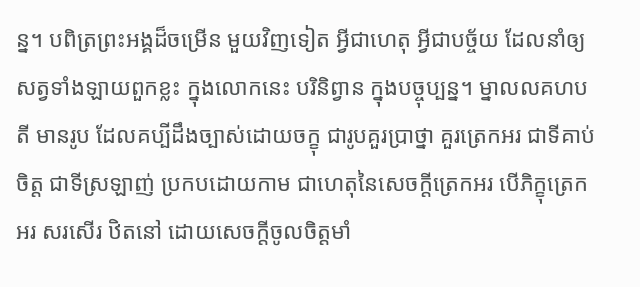ន្ន។ បពិត្រព្រះអង្គដ៏ចម្រើន មួយវិញទៀត អ្វីជាហេតុ អ្វីជាបច្ច័យ ដែលនាំឲ្យសត្វទាំងឡាយពួកខ្លះ ក្នុងលោកនេះ បរិនិព្វាន ក្នុងបច្ចុប្បន្ន។ ម្នាលលគហបតី មានរូប ដែលគប្បីដឹងច្បាស់ដោយចក្ខុ ជារូបគួរប្រាថ្នា គួរត្រេកអរ ជាទីគាប់ចិត្ត ជាទីស្រឡាញ់ ប្រកបដោយកាម ជាហេតុនៃសេចក្តីត្រេកអរ បើភិក្ខុត្រេកអរ សរសើរ ឋិតនៅ ដោយសេចក្តីចូលចិត្តមាំ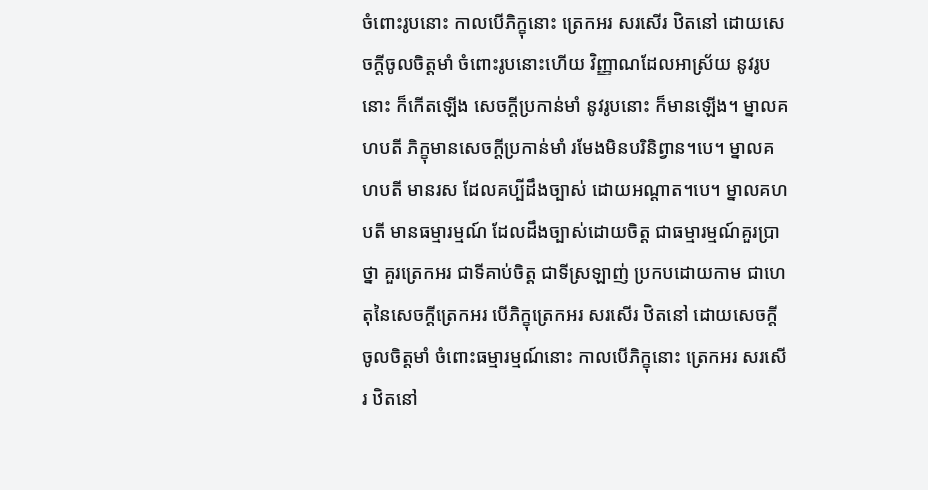ចំពោះរូបនោះ កាលបើភិក្ខុនោះ ត្រេកអរ សរសើរ ឋិតនៅ ដោយសេចក្តីចូលចិត្តមាំ ចំពោះរូបនោះហើយ វិញ្ញាណដែលអាស្រ័យ នូវរូបនោះ ក៏កើតឡើង សេចក្តីប្រកាន់មាំ នូវរូបនោះ ក៏មានឡើង។ ម្នាលគហបតី ភិក្ខុមានសេចក្តីប្រកាន់មាំ រមែងមិនបរិនិព្វាន។បេ។ ម្នាលគហបតី មានរស ដែលគប្បីដឹងច្បាស់ ដោយអណ្តាត។បេ។ ម្នាលគហបតី មានធម្មារម្មណ៍ ដែលដឹងច្បាស់ដោយចិត្ត ជាធម្មារម្មណ៍គួរប្រាថ្នា គួរត្រេកអរ ជាទីគាប់ចិត្ត ជាទីស្រឡាញ់ ប្រកបដោយកាម ជាហេតុនៃសេចក្តីត្រេកអរ បើភិក្ខុត្រេកអរ សរសើរ ឋិតនៅ ដោយសេចក្តីចូលចិត្តមាំ ចំពោះធម្មារម្មណ៍នោះ កាលបើភិក្ខុនោះ ត្រេកអរ សរសើរ ឋិតនៅ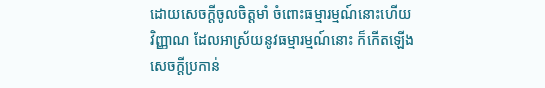ដោយសេចក្តីចូលចិត្តមាំ ចំពោះធម្មារម្មណ៍នោះហើយ វិញ្ញាណ ដែលអាស្រ័យនូវធម្មារម្មណ៍នោះ ក៏កើតឡើង សេចក្តីប្រកាន់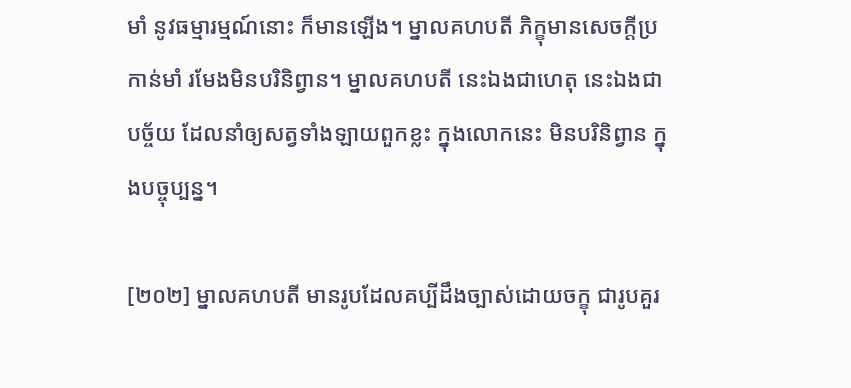មាំ នូវធម្មារម្មណ៍នោះ ក៏មានឡើង។ ម្នាលគហបតី ភិក្ខុមានសេចក្តីប្រកាន់មាំ រមែងមិនបរិនិព្វាន។ ម្នាលគហបតី នេះឯងជាហេតុ នេះឯងជាបច្ច័យ ដែលនាំឲ្យសត្វទាំងឡាយពួកខ្លះ ក្នុងលោកនេះ មិនបរិនិព្វាន ក្នុងបច្ចុប្បន្ន។

[២០២] ម្នាលគហបតី មានរូបដែលគប្បីដឹងច្បាស់ដោយចក្ខុ ជារូបគួរ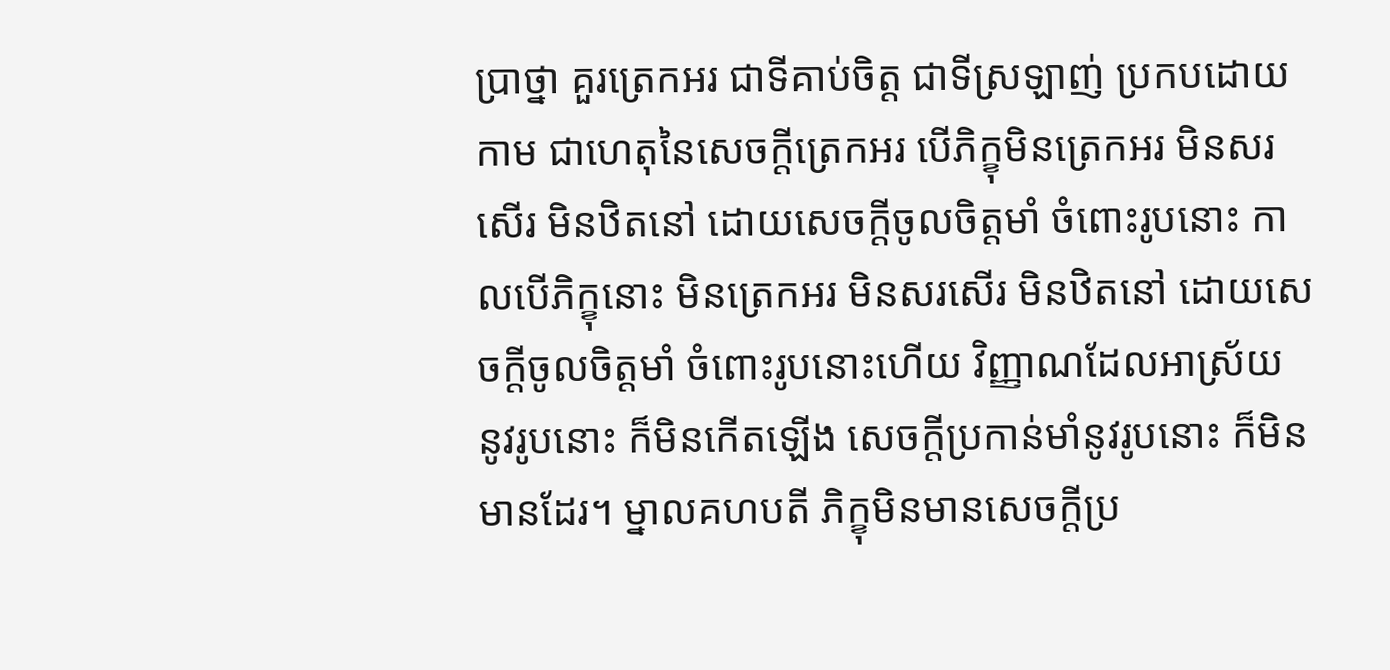ប្រាថ្នា គួរត្រេកអរ ជាទីគាប់ចិត្ត ជាទីស្រឡាញ់ ប្រកបដោយកាម ជាហេតុនៃសេចក្តីត្រេកអរ បើភិក្ខុមិនត្រេកអរ មិនសរសើរ មិនឋិតនៅ ដោយសេចក្តីចូលចិត្តមាំ ចំពោះរូបនោះ កាលបើភិក្ខុនោះ មិនត្រេកអរ មិនសរសើរ មិនឋិតនៅ ដោយសេចក្តីចូលចិត្តមាំ ចំពោះរូបនោះហើយ វិញ្ញាណដែលអាស្រ័យ នូវរូបនោះ ក៏មិនកើតឡើង សេចក្តីប្រកាន់មាំនូវរូបនោះ ក៏មិនមានដែរ។ ម្នាលគហបតី ភិក្ខុមិនមានសេចក្តីប្រ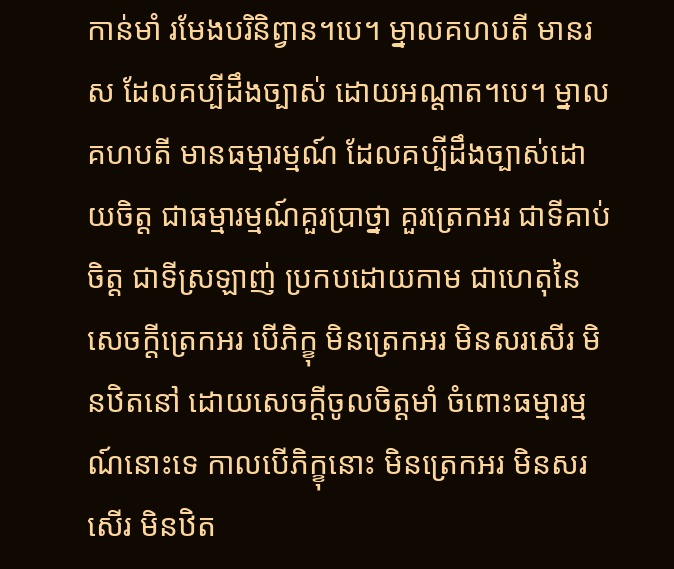កាន់មាំ រមែងបរិនិព្វាន។បេ។ ម្នាលគហបតី មានរស ដែលគប្បីដឹងច្បាស់ ដោយអណ្តាត។បេ។ ម្នាលគហបតី មានធម្មារម្មណ៍ ដែលគប្បីដឹងច្បាស់ដោយចិត្ត ជាធម្មារម្មណ៍គួរប្រាថ្នា គួរត្រេកអរ ជាទីគាប់ចិត្ត ជាទីស្រឡាញ់ ប្រកបដោយកាម ជាហេតុនៃសេចក្តីត្រេកអរ បើភិក្ខុ មិនត្រេកអរ មិនសរសើរ មិនឋិតនៅ ដោយសេចក្តីចូលចិត្តមាំ ចំពោះធម្មារម្មណ៍នោះទេ កាលបើភិក្ខុនោះ មិនត្រេកអរ មិនសរសើរ មិនឋិត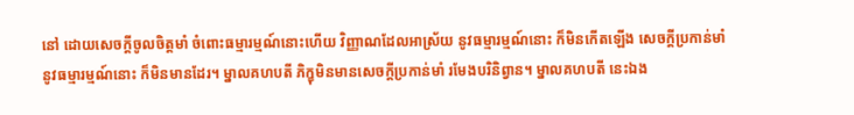នៅ ដោយសេចក្តីចូលចិត្តមាំ ចំពោះធម្មារម្មណ៍នោះហើយ វិញ្ញាណដែលអាស្រ័យ នូវធម្មារម្មណ៍នោះ ក៏មិនកើតឡើង សេចក្តីប្រកាន់មាំ នូវធម្មារម្មណ៍នោះ ក៏មិនមានដែរ។ ម្នាលគហបតី ភិក្ខុមិនមានសេចក្តីប្រកាន់មាំ រមែងបរិនិព្វាន។ ម្នាលគហបតី នេះឯង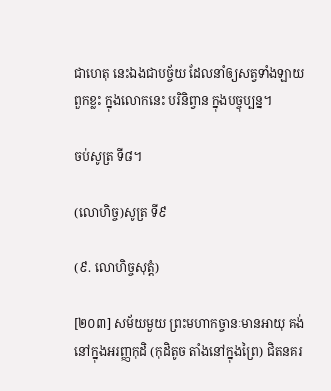ជាហេតុ នេះឯងជាបច្ច័យ ដែលនាំឲ្យសត្វទាំងឡាយពួកខ្លះ ក្នុងលោកនេះ បរិនិព្វាន ក្នុងបច្ចុប្បន្ន។

ចប់សូត្រ ទី៨។

(លោហិច្ច)សូត្រ ទី៩

(៩. លោហិច្ចសុត្តំ)

[២០៣] សម័យមួយ ព្រះមហាកច្ចានៈមានអាយុ គង់នៅក្នុងអរញ្ញកុដិ (កុដិតូច តាំងនៅក្នុងព្រៃ) ជិតនគរ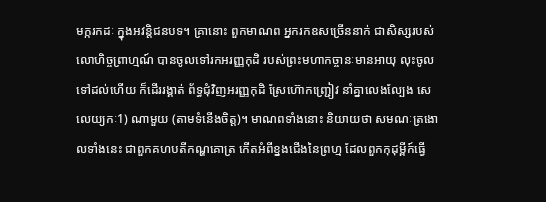មក្ករកដៈ ក្នុងអវន្តិជនបទ។ គ្រានោះ ពួកមាណព អ្នករកឧសច្រើននាក់ ជាសិស្សរបស់លោហិច្ចព្រាហ្មណ៍ បានចូលទៅរកអរញ្ញកុដិ របស់ព្រះមហាកច្ចានៈមានអាយុ លុះចូលទៅដល់ហើយ ក៏ដើររង្គាត់ ព័ទ្ធជុំវិញអរញ្ញកុដិ ស្រែហ៊ោកញ្រ្ជៀវ នាំគ្នាលេងល្បែង សេលេយ្យកៈ1) ណាមួយ (តាមទំនើងចិត្ត)។ មាណពទាំងនោះ និយាយថា សមណៈត្រងោលទាំងនេះ ជាពួកគហបតីកណ្ហគោត្រ កើតអំពីខ្នងជើងនៃព្រហ្ម ដែលពួកកុដុម្ពីក៍ធ្វើ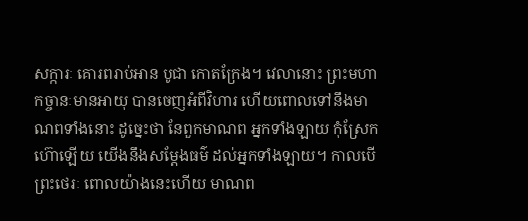សក្ការៈ គោរពរាប់អាន បូជា កោតក្រែង។ វេលានោះ ព្រះមហាកច្ចានៈមានអាយុ បានចេញអំពីវិហារ ហើយពោលទៅនឹងមាណពទាំងនោះ ដូច្នេះថា នែពួកមាណព អ្នកទាំងឡាយ កុំស្រែកហ៊ោឡើយ យើងនឹងសម្តែងធម៌ ដល់អ្នកទាំងឡាយ។ កាលបើព្រះថេរៈ ពោលយ៉ាងនេះហើយ មាណព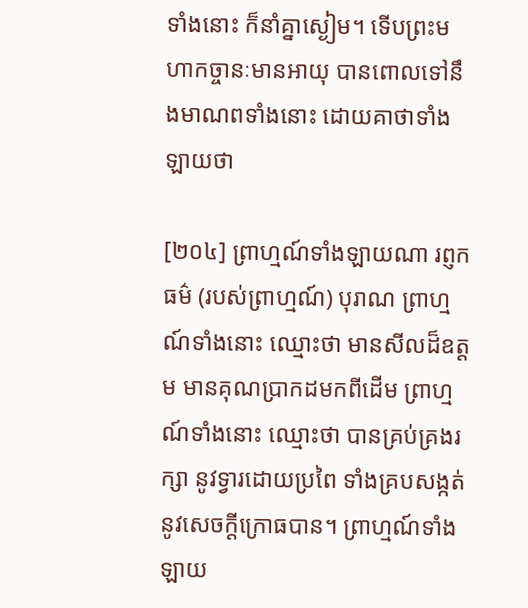ទាំងនោះ ក៏នាំគ្នាស្ងៀម។ ទើបព្រះមហាកច្ចានៈមានអាយុ បានពោលទៅនឹងមាណពទាំងនោះ ដោយគាថាទាំងឡាយថា

[២០៤] ព្រាហ្មណ៍ទាំងឡាយណា រព្ញកធម៌ (របស់ព្រាហ្មណ៍) បុរាណ ព្រាហ្មណ៍ទាំងនោះ ឈ្មោះថា មានសីលដ៏ឧត្តម មានគុណប្រាកដមកពីដើម ព្រាហ្មណ៍ទាំងនោះ ឈ្មោះថា បានគ្រប់គ្រងរក្សា នូវទ្វារដោយប្រពៃ ទាំងគ្របសង្កត់ នូវសេចក្តីក្រោធបាន។ ព្រាហ្មណ៍ទាំងឡាយ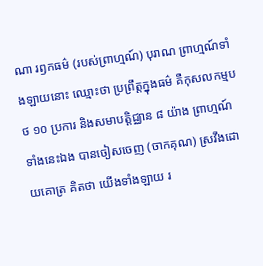ណា រឭកធម៌ (របស់ព្រាហ្មណ៍) បុរាណ ព្រាហ្មណ៍ទាំងឡាយនោះ ឈ្មោះថា ប្រព្រឹត្តក្នុងធម៌ គឺកុសលកម្មបថ ១០ ប្រការ និងសមាបត្តិជ្ឈាន ៨ យ៉ាង ព្រាហ្មណ៍ទាំងនេះឯង បានចៀសចេញ (ចាកគុណ) ស្រវឹងដោយគោត្រ គិតថា យើងទាំងឡាយ រ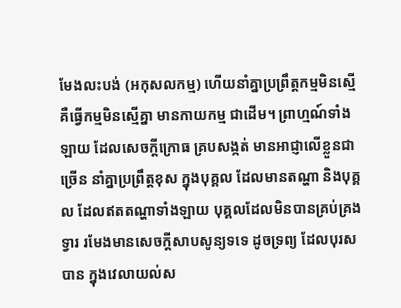មែងលះបង់ (អកុសលកម្ម) ហើយនាំគ្នាប្រព្រឹត្តកម្មមិនស្មើ គឺធ្វើកម្មមិនស្មើគ្នា មានកាយកម្ម ជាដើម។ ព្រាហ្មណ៍ទាំងឡាយ ដែលសេចក្តីក្រោធ គ្របសង្កត់ មានអាជ្ញាលើខ្លួនជាច្រើន នាំគ្នាប្រព្រឹត្តខុស ក្នុងបុគ្គល ដែលមានតណ្ហា និងបុគ្គល ដែលឥតតណ្ហាទាំងឡាយ បុគ្គលដែលមិនបានគ្រប់គ្រងទ្វារ រមែងមានសេចក្តីសាបសូន្យទទេ ដូចទ្រព្យ ដែលបុរសបាន ក្នុងវេលាយល់ស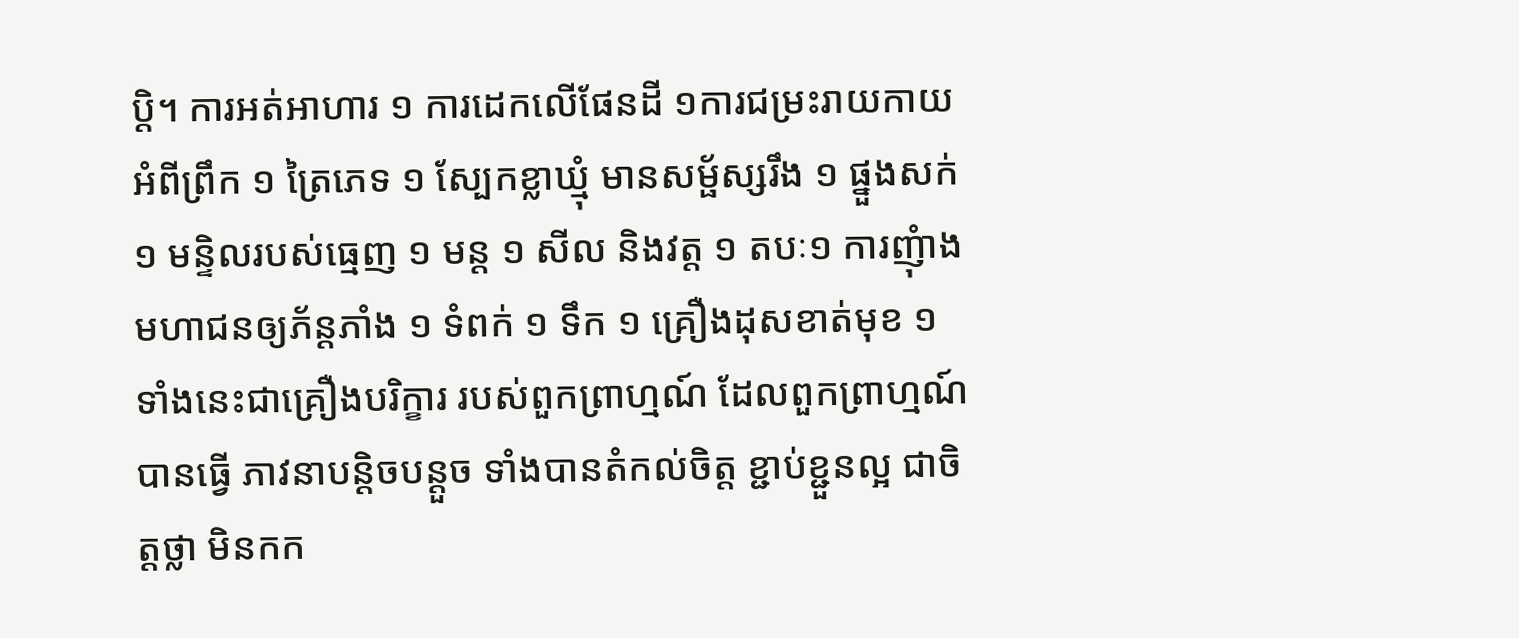ប្តិ។ ការអត់អាហារ ១ ការដេកលើផែនដី ១ការជម្រះរាយកាយអំពីព្រឹក ១ ត្រៃភេទ ១ ស្បែកខ្លាឃ្មុំ មានសម្ផ័ស្សរឹង ១ ផ្នួងសក់ ១ មន្ទិលរបស់ធ្មេញ ១ មន្ត ១ សីល និងវត្ត ១ តបៈ១ ការញុំាងមហាជនឲ្យភ័ន្តភាំង ១ ទំពក់ ១ ទឹក ១ គ្រឿងដុសខាត់មុខ ១ ទាំងនេះជាគ្រឿងបរិក្ខារ របស់ពួកព្រាហ្មណ៍ ដែលពួកព្រាហ្មណ៍បានធ្វើ ភាវនាបន្តិចបន្តួច ទាំងបានតំកល់ចិត្ត ខ្ជាប់ខ្ជួនល្អ ជាចិត្តថ្លា មិនកក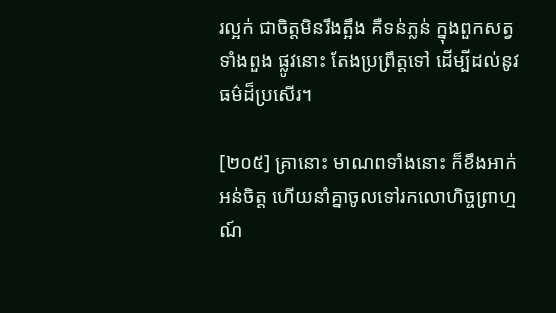រល្អក់ ជាចិត្តមិនរឹងត្អឹង គឺទន់ភ្លន់ ក្នុងពួកសត្វទាំងពួង ផ្លូវនោះ តែងប្រព្រឹត្តទៅ ដើម្បីដល់នូវធម៌ដ៏ប្រសើរ។

[២០៥] គ្រានោះ មាណពទាំងនោះ ក៏ខឹងអាក់អន់ចិត្ត ហើយនាំគ្នាចូលទៅរកលោហិច្ចព្រាហ្មណ៍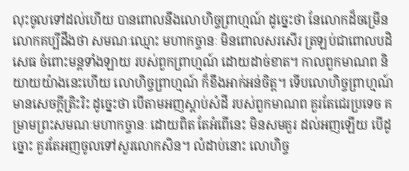លុះចូលទៅដល់ហើយ បានពោលនឹងលោហិច្ចព្រាហ្មណ៍ ដូច្នេះថា នែលោកដ៏ចម្រើន លោកគប្បីដឹងថា សមណៈឈ្មោះ មហាកច្ចានៈ មិនពោលសរសើរ ត្រឡប់ជាពោលបដិសេធ ចំពោះមន្តទាំងឡាយ របស់ពួកព្រាហ្មណ៍ ដោយដាច់ខាត។ កាលពួកមាណព និយាយយ៉ាងនេះហើយ លោហិច្ចព្រាហ្មណ៍ ក៏ខឹងអាក់អន់ចិត្ត។ ទើបលោហិច្ចព្រាហ្មណ៍ មានសេចក្តីត្រិះរិះ ដូច្នេះថា បើតាមអញស្តាប់សំដី របស់ពួកមាណព គួរតែជេរប្រទេច គម្រាមព្រះសមណៈមហាកច្ចានៈ ដោយពិត តែអំពើនេះ មិនសមគួរ ដល់អញឡើយ បើដូច្នោះ គួរតែអញចូលទៅសួរលោកសិន។ លំដាប់នោះ លោហិច្ច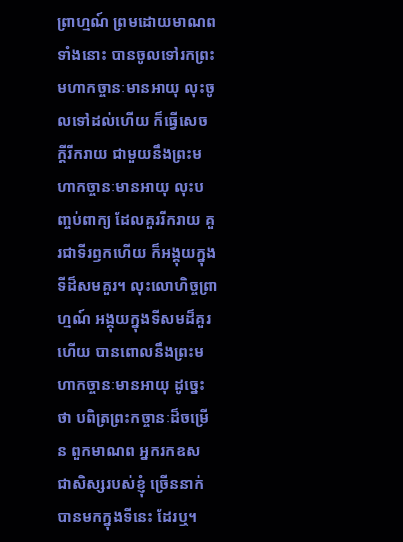ព្រាហ្មណ៍ ព្រមដោយមាណពទាំងនោះ បានចូលទៅរកព្រះមហាកច្ចានៈមានអាយុ លុះចូលទៅដល់ហើយ ក៏ធ្វើសេចក្តីរីករាយ ជាមួយនឹងព្រះមហាកច្ចានៈមានអាយុ លុះបញ្ចប់ពាក្យ ដែលគួររីករាយ គួរជាទីរឭកហើយ ក៏អង្គុយក្នុងទីដ៏សមគួរ។ លុះលោហិច្ចព្រាហ្មណ៍ អង្គុយក្នុងទីសមដ៏គួរហើយ បានពោលនឹងព្រះមហាកច្ចានៈមានអាយុ ដូច្នេះថា បពិត្រព្រះកច្ចានៈដ៏ចម្រើន ពួកមាណព អ្នករកឧស ជាសិស្សរបស់ខ្ញុំ ច្រើននាក់ បានមកក្នុងទីនេះ ដែរឬ។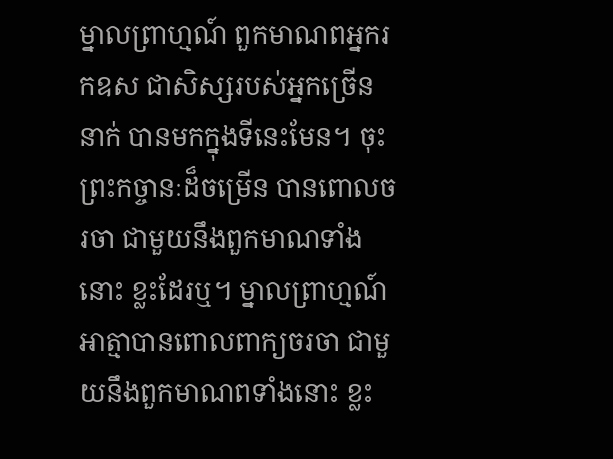ម្នាលព្រាហ្មណ៍ ពួកមាណពអ្នករកឧស ជាសិស្សរបស់អ្នកច្រើននាក់ បានមកក្នុងទីនេះមែន។ ចុះព្រះកច្ចានៈដ៏ចម្រើន បានពោលចរចា ជាមួយនឹងពួកមាណទាំងនោះ ខ្លះដែរឬ។ ម្នាលព្រាហ្មណ៍ អាត្មាបានពោលពាក្យចរចា ជាមួយនឹងពួកមាណពទាំងនោះ ខ្លះ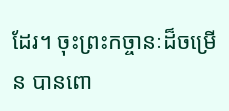ដែរ។ ចុះព្រះកច្ចានៈដ៏ចម្រើន បានពោ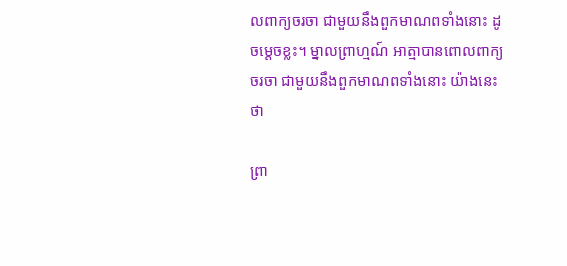លពាក្យចរចា ជាមួយនឹងពួកមាណពទាំងនោះ ដូចម្តេចខ្លះ។ ម្នាលព្រាហ្មណ៍ អាត្មាបានពោលពាក្យចរចា ជាមួយនឹងពួកមាណពទាំងនោះ យ៉ាងនេះថា

ព្រា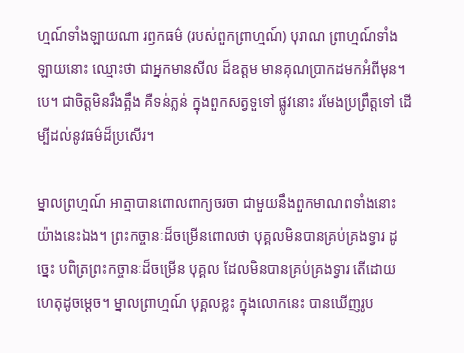ហ្មណ៍ទាំងឡាយណា រឭកធម៌ (របស់ពួកព្រាហ្មណ៍) បុរាណ ព្រាហ្មណ៍ទាំងឡាយនោះ ឈ្មោះថា ជាអ្នកមានសីល ដ៏ឧត្តម មានគុណប្រាកដមកអំពីមុន។បេ។ ជាចិត្តមិនរឹងត្អឹង គឺទន់ភ្លន់ ក្នុងពួកសត្វទួទៅ ផ្លូវនោះ រមែងប្រព្រឹត្តទៅ ដើម្បីដល់នូវធម៌ដ៏ប្រសើរ។

ម្នាលព្រហ្មណ៍ អាត្មាបានពោលពាក្យចរចា ជាមួយនឹងពួកមាណពទាំងនោះ យ៉ាងនេះឯង។ ព្រះកច្ចានៈដ៏ចម្រើនពោលថា បុគ្គលមិនបានគ្រប់គ្រងទ្វារ ដូច្នេះ បពិត្រព្រះកច្ចានៈដ៏ចម្រើន បុគ្គល ដែលមិនបានគ្រប់គ្រងទ្វារ តើដោយហេតុដូចម្តេច។ ម្នាលព្រាហ្មណ៍ បុគ្គលខ្លះ ក្នុងលោកនេះ បានឃើញរូប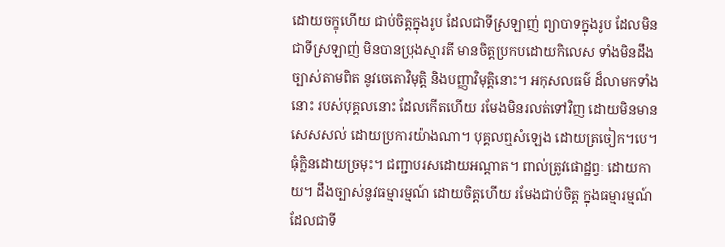ដោយចក្ខុហើយ ជាប់ចិត្តក្នុងរូប ដែលជាទីស្រឡាញ់ ព្យាបាទក្នុងរូប ដែលមិនជាទីស្រឡាញ់ មិនបានប្រុងស្មារតី មានចិត្តប្រកបដោយកិលេស ទាំងមិនដឹងច្បាស់តាមពិត នូវចេតោវិមុត្តិ និងបញ្ញាវិមុត្តិនោះ។ អកុសលធម៌ ដ៏លាមកទាំងនោះ របស់បុគ្គលនោះ ដែលកើតហើយ រមែងមិនរលត់ទៅវិញ ដោយមិនមានសេសសល់ ដោយប្រការយ៉ាងណា។ បុគ្គលឮសំឡេង ដោយត្រចៀក។បេ។ ធុំក្លិនដោយច្រមុះ។ ជញ្ជាបរសដោយអណ្តាត។ ពាល់ត្រូវផោដ្ឋព្វៈ ដោយកាយ។ ដឹងច្បាស់នូវធម្មារម្មណ៍ ដោយចិត្តហើយ រមែងជាប់ចិត្ត ក្នុងធម្មារម្មណ៍ ដែលជាទី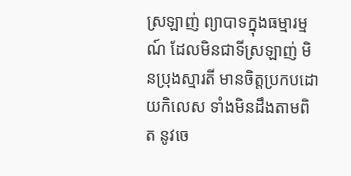ស្រឡាញ់ ព្យាបាទក្នុងធម្មារម្មណ៍ ដែលមិនជាទីស្រឡាញ់ មិនប្រុងស្មារតី មានចិត្តប្រកបដោយកិលេស ទាំងមិនដឹងតាមពិត នូវចេ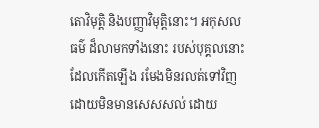តោវិមុត្តិ និងបញ្ញាវិមុត្តិនោះ។ អកុសលធម៌ ដ៏លាមកទាំងនោះ របស់បុគ្គលនោះ ដែលកើតឡើង រមែងមិនរលត់ទៅវិញ ដោយមិនមានសេសសល់ ដោយ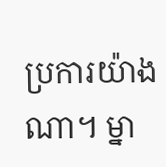ប្រការយ៉ាងណា។ ម្នា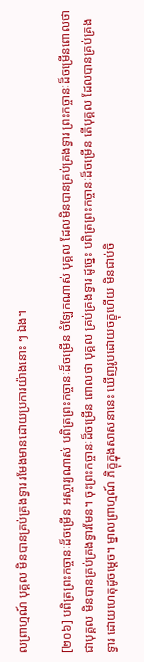លព្រាហ្មណ៍ បុគ្គល មិនបានគ្រប់គ្រងទ្វារ រមែងមានដោយប្រការយ៉ាងនោះ ៗ ឯង។

[២០៦] បពិត្រព្រះកច្ចានៈដ៏ចម្រើន អស្ចារ្យណាស់ បពិត្រព្រះកច្ចានៈដ៏ចម្រើន ចំឡែកណាស់ បុគ្គល ដែលមិនបានគ្រប់គ្រងទ្វារ ព្រះកច្ចានៈដ៏ចម្រើនពោលថា ជាបុគ្គល មិនបានគ្រប់គ្រងទ្វារមែន។ ចុះព្រះកច្ចានៈដ៏ចម្រើន ពោលថា បុគ្គល គ្រប់គ្រងទ្វារ ដូច្នេះ បពិត្រព្រះកច្ចានៈដ៏ចម្រើន តើបុគ្គល ដែលបានគ្រប់គ្រងទ្វារ ដោយហេតុដូចម្តេច។ ម្នាលព្រាហ្មណ៍ ភិក្ខុក្នុងសាសនានេះ ឃើញរូបដោយចក្ខុហើយ មិនជាប់ចិ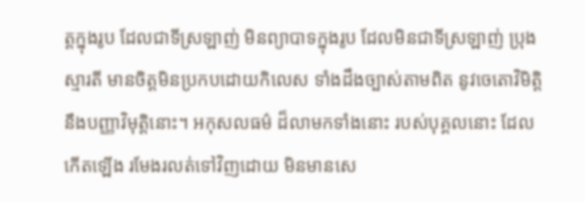ត្តក្នុងរូប ដែលជាទីស្រឡាញ់ មិនព្យាបាទក្នុងរូប ដែលមិនជាទីស្រឡាញ់ ប្រុងស្មារតី មានចិត្តមិនប្រកបដោយកិលេស ទាំងដឹងច្បាស់តាមពិត នូវចេតោវិមិត្តិ នឹងបញ្ញាវិមុត្តិនោះ។ អកុសលធម៌ ដ៏លាមកទាំងនោះ របស់បុគ្គលនោះ ដែលកើតឡើង រមែងរលត់ទៅវិញដោយ មិនមានសេ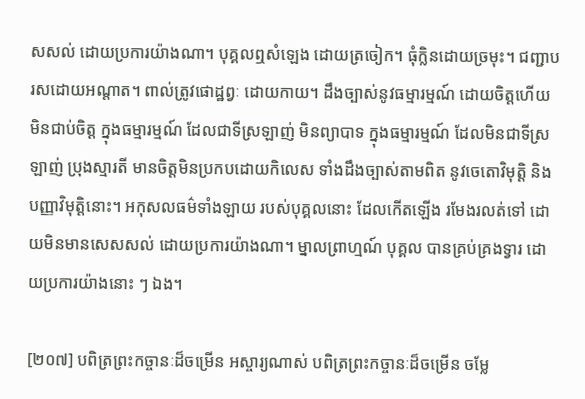សសល់ ដោយប្រការយ៉ាងណា។ បុគ្គលឮសំឡេង ដោយត្រចៀក។ ធុំក្លិនដោយច្រមុះ។ ជញ្ជាបរសដោយអណ្តាត។ ពាល់ត្រូវផោដ្ឋព្វៈ ដោយកាយ។ ដឹងច្បាស់នូវធម្មារម្មណ៍ ដោយចិត្តហើយ មិនជាប់ចិត្ត ក្នុងធម្មារម្មណ៍ ដែលជាទីស្រឡាញ់ មិនព្យាបាទ ក្នុងធម្មារម្មណ៍ ដែលមិនជាទីស្រឡាញ់ ប្រុងស្មារតី មានចិត្តមិនប្រកបដោយកិលេស ទាំងដឹងច្បាស់តាមពិត នូវចេតោវិមុត្តិ និងបញ្ញាវិមុត្តិនោះ។ អកុសលធម៌ទាំងឡាយ របស់បុគ្គលនោះ ដែលកើតឡើង រមែងរលត់ទៅ ដោយមិនមានសេសសល់ ដោយប្រការយ៉ាងណា។ ម្នាលព្រាហ្មណ៍ បុគ្គល បានគ្រប់គ្រងទ្វារ ដោយប្រការយ៉ាងនោះ ៗ ឯង។

[២០៧] បពិត្រព្រះកច្ចានៈដ៏ចម្រើន អស្ចារ្យណាស់ បពិត្រព្រះកច្ចានៈដ៏ចម្រើន ចម្លែ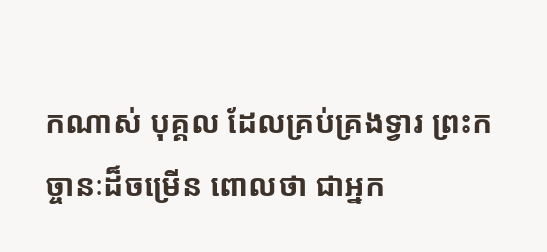កណាស់ បុគ្គល ដែលគ្រប់គ្រងទ្វារ ព្រះកច្ចានៈដ៏ចម្រើន ពោលថា ជាអ្នក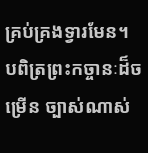គ្រប់គ្រងទ្វារមែន។ បពិត្រព្រះកច្ចានៈដ៏ចម្រើន ច្បាស់ណាស់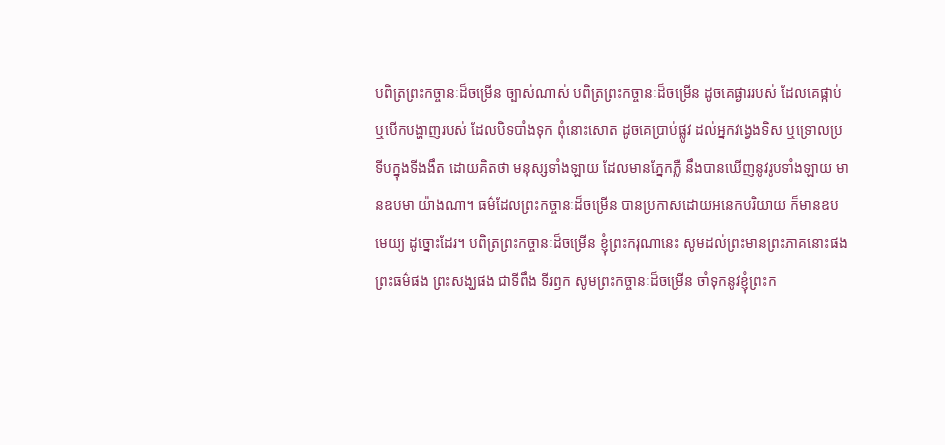បពិត្រព្រះកច្ចានៈដ៏ចម្រើន ច្បាស់ណាស់ បពិត្រព្រះកច្ចានៈដ៏ចម្រើន ដូចគេផ្ងាររបស់ ដែលគេផ្កាប់ ឬបើកបង្ហាញរបស់ ដែលបិទបាំងទុក ពុំនោះសោត ដូចគេប្រាប់ផ្លូវ ដល់អ្នកវង្វេងទិស ឬទ្រោលប្រទីបក្នុងទីងងឹត ដោយគិតថា មនុស្សទាំងឡាយ ដែលមានភ្នែកភ្លឺ នឹងបានឃើញនូវរូបទាំងឡាយ មានឧបមា យ៉ាងណា។ ធម៌ដែលព្រះកច្ចានៈដ៏ចម្រើន បានប្រកាសដោយអនេកបរិយាយ ក៏មានឧបមេយ្យ ដូច្នោះដែរ។ បពិត្រព្រះកច្ចានៈដ៏ចម្រើន ខ្ញុំព្រះករុណានេះ សូមដល់ព្រះមានព្រះភាគនោះផង ព្រះធម៌ផង ព្រះសង្ឃផង ជាទីពឹង ទីរឭក សូមព្រះកច្ចានៈដ៏ចម្រើន ចាំទុកនូវខ្ញុំព្រះក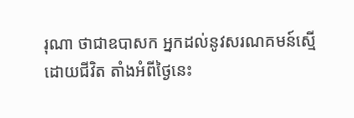រុណា ថាជាឧបាសក អ្នកដល់នូវសរណគមន៍ស្មើដោយជីវិត តាំងអំពីថ្ងៃនេះ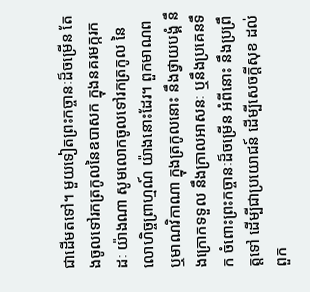ជាដើមតទៅ។ មួយទៀតព្រះកច្ចានៈដ៏ចម្រើន តែងចូលទៅរកត្រកូលនៃឧបាសក ក្នុងនគរមក្ករកដៈ យ៉ាងណា សូមលោកចូលទៅរកត្រកូល នៃលោហិច្ចព្រាហ្មណ៍ យ៉ាងនោះដែរ។ ពួកមាណព ឬមាណវិកាណា ក្នុងត្រកូលនោះ នឹងថ្វាយបង្គំ នឹងក្រោកទទួល នឹងក្រាលអាសនៈ ឬនឹងប្រគេនទឹក ចំពោះព្រះកច្ចានៈដ៏ចម្រើន អំពីនោះ នឹងប្រព្រឹត្តទៅ ដើម្បីជាប្រយោជន៍ ដើម្បីសេចក្តីសុខ ដល់ពួក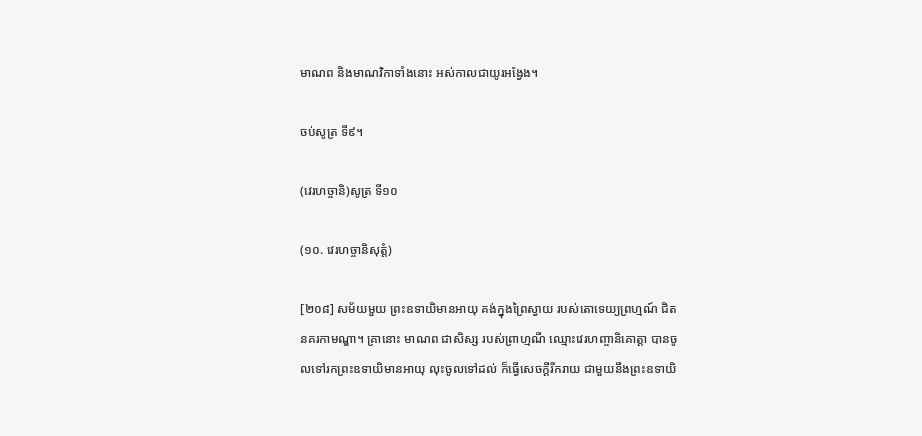មាណព និងមាណវិកាទាំងនោះ អស់កាលជាយូរអង្វែង។

ចប់សូត្រ ទី៩។

(វេរហច្ចានិ)សូត្រ ទី១០

(១០. វេរហច្ចានិសុត្តំ)

[២០៨] សម័យមួយ ព្រះឧទាយិមានអាយុ គង់ក្នុងព្រៃស្វាយ របស់តោទេយ្យព្រហ្មណ៍ ជិតនគរកាមណ្ឌា។ គ្រានោះ មាណព ជាសិស្ស របស់ព្រាហ្មណី ឈ្មោះវេរហញ្ចានិគោត្តា បានចូលទៅរកព្រះឧទាយិមានអាយុ លុះចូលទៅដល់ ក៏ធ្វើសេចក្តីរីករាយ ជាមួយនឹងព្រះឧទាយិ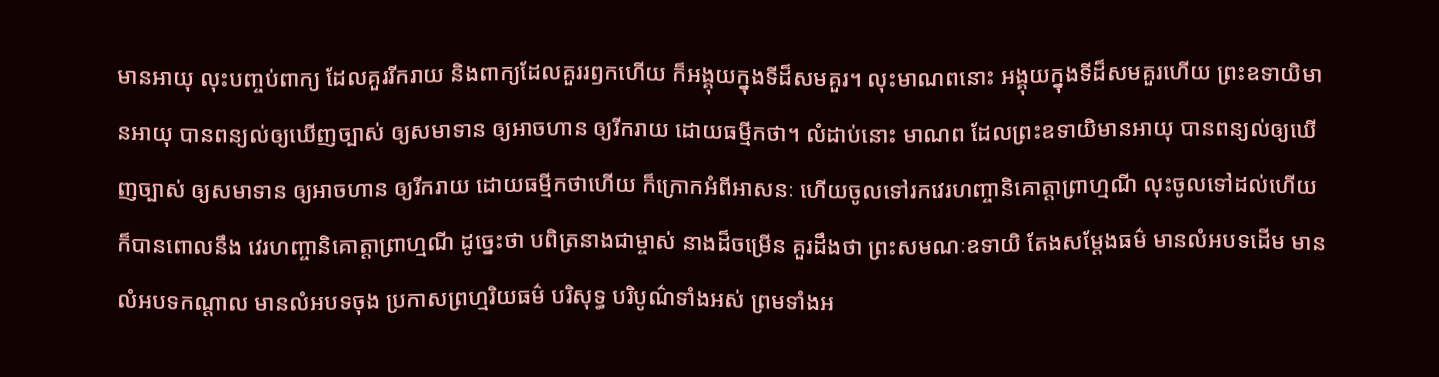មានអាយុ លុះបញ្ចប់ពាក្យ ដែលគួររីករាយ និងពាក្យដែលគួររឭកហើយ ក៏អង្គុយក្នុងទីដ៏សមគួរ។ លុះមាណពនោះ អង្គុយក្នុងទីដ៏សមគួរហើយ ព្រះឧទាយិមានអាយុ បានពន្យល់ឲ្យឃើញច្បាស់ ឲ្យសមាទាន ឲ្យអាចហាន ឲ្យរីករាយ ដោយធម្មីកថា។ លំដាប់នោះ មាណព ដែលព្រះឧទាយិមានអាយុ បានពន្យល់ឲ្យឃើញច្បាស់ ឲ្យសមាទាន ឲ្យអាចហាន ឲ្យរីករាយ ដោយធម្មីកថាហើយ ក៏ក្រោកអំពីអាសនៈ ហើយចូលទៅរកវេរហញ្ចានិគោត្តាព្រាហ្មណី លុះចូលទៅដល់ហើយ ក៏បានពោលនឹង វេរហញ្ចានិគោត្តាព្រាហ្មណី ដូច្នេះថា បពិត្រនាងជាម្ចាស់ នាងដ៏ចម្រើន គួរដឹងថា ព្រះសមណៈឧទាយិ តែងសម្តែងធម៌ មានលំអបទដើម មានលំអបទកណ្តាល មានលំអបទចុង ប្រកាសព្រហ្មរិយធម៌ បរិសុទ្ធ បរិបូណ៌ទាំងអស់ ព្រមទាំងអ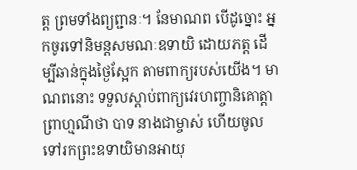ត្ត ព្រមទាំងព្យព្ជានៈ។ នែមាណព បើដូច្នោះ អ្នកចូរទៅនិមន្តសមណៈឧទាយិ ដោយភត្ត ដើម្បីឆាន់ក្នុងថ្ងៃស្អែក តាមពាក្យរបស់យើង។ មាណពនោះ ទទួលស្តាប់ពាក្យវេរហញ្ចានិគោត្តាព្រាហ្មណីថា បាទ នាងជាម្ចាស់ ហើយចូលទៅរកព្រះឧទាយិមានអាយុ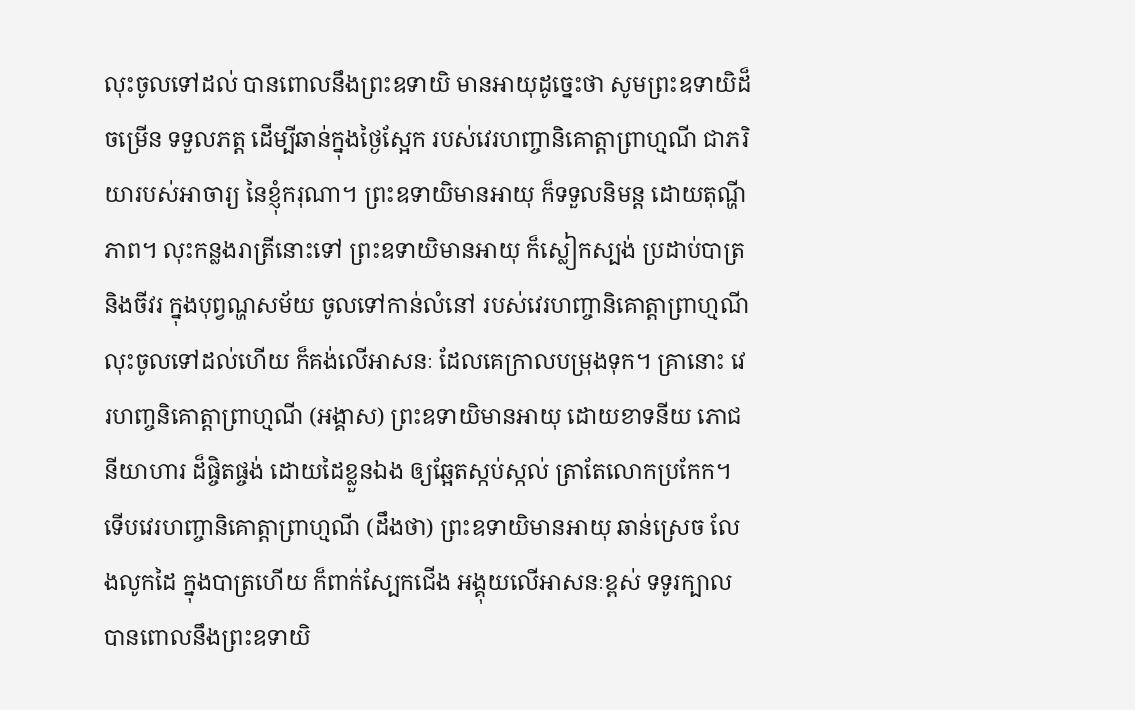លុះចូលទៅដល់ បានពោលនឹងព្រះឧទាយិ មានអាយុដូច្នេះថា សូមព្រះឧទាយិដ៏ចម្រើន ទទួលភត្ត ដើម្បីឆាន់ក្នុងថ្ងៃស្អែក របស់វេរហញ្ចានិគោត្តាព្រាហ្មណី ជាភរិយារបស់អាចារ្យ នៃខ្ញុំករុណា។ ព្រះឧទាយិមានអាយុ ក៏ទទួលនិមន្ត ដោយតុណ្ហីភាព។ លុះកន្លងរាត្រីនោះទៅ ព្រះឧទាយិមានអាយុ ក៏ស្លៀកស្បង់ ប្រដាប់បាត្រ និងចីវរ ក្នុងបុព្វណ្ហសម័យ ចូលទៅកាន់លំនៅ របស់វេរហញ្ចានិគោត្តាព្រាហ្មណី លុះចូលទៅដល់ហើយ ក៏គង់លើអាសនៈ ដែលគេក្រាលបម្រុងទុក។ គ្រានោះ វេរហញ្ចនិគោត្តាព្រាហ្មណី (អង្គាស) ព្រះឧទាយិមានអាយុ ដោយខាទនីយ ភោជនីយាហារ ដ៏ផ្ចិតផ្ចង់ ដោយដៃខ្លួនឯង ឲ្យឆ្អែតស្កប់ស្កល់ ត្រាតែលោកប្រកែក។ ទើបវេរហញ្ចានិគោត្តាព្រាហ្មណី (ដឹងថា) ព្រះឧទាយិមានអាយុ ឆាន់ស្រេច លែងលូកដៃ ក្នុងបាត្រហើយ ក៏ពាក់ស្បែកជើង អង្គុយលើអាសនៈខ្ពស់ ទទូរក្បាល បានពោលនឹងព្រះឧទាយិ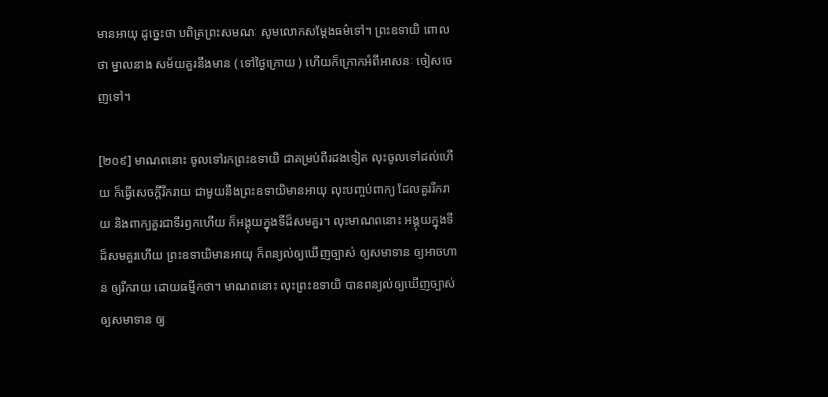មានអាយុ ដូច្នេះថា បពិត្រព្រះសមណៈ សូមលោកសម្តែងធម៌ទៅ។ ព្រះឧទាយិ ពោលថា ម្នាលនាង សម័យគួរនឹងមាន ( ទៅថ្ងៃក្រោយ ) ហើយក៏ក្រោកអំពីអាសនៈ ចៀសចេញទៅ។

[២០៩] មាណពនោះ ចូលទៅរកព្រះឧទាយិ ជាគម្រប់ពីរដងទៀត លុះចូលទៅដល់ហើយ ក៏ធ្វើសេចក្តីរីករាយ ជាមួយនឹងព្រះឧទាយិមានអាយុ លុះបញ្ចប់ពាក្យ ដែលគួររីករាយ និងពាក្យគួរជាទីរឭកហើយ ក៏អង្គុយក្នុងទីដ៏សមគួរ។ លុះមាណពនោះ អង្គុយក្នុងទីដ៏សមគួរហើយ ព្រះឧទាយិមានអាយុ ក៏ពន្យល់ឲ្យឃើញច្បាស់ ឲ្យសមាទាន ឲ្យអាចហាន ឲ្យរីករាយ ដោយធម្មីកថា។ មាណពនោះ លុះព្រះឧទាយិ បានពន្យល់ឲ្យឃើញច្បាស់ ឲ្យសមាទាន ឲ្យ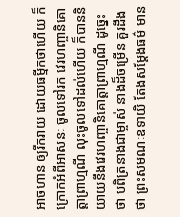អាចហាន ឲ្យរីករាយ ដោយធម្មីកថាហើយ ក៏ក្រោកអំពីអាសនៈ ចូលទៅរក វេរហញ្ចានិគោត្តាព្រាហ្មណី លុះចូលទៅដល់ហើយ ក៏បាននិយាយនឹងវេរហញ្ចានិគោត្តាព្រាហ្មណី ដូច្នេះថា បពិត្រនាងជាម្ចាស់ នាងដ៏ចម្រើន គួរដឹងថា ព្រះសមណៈឧទាយិ តែងសម្តែងធម៌ មាន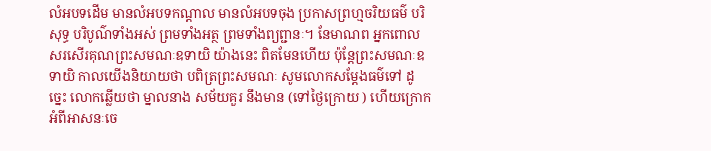លំអបទដើម មានលំអបទកណ្តាល មានលំអបទចុង ប្រកាសព្រហ្មចរិយធម៌ បរិសុទ្ធ បរិបូណ៌ទាំងអស់ ព្រមទាំងអត្ថ ព្រមទាំងព្យព្ជានៈ។ នែមាណព អ្នកពោលសរសើរគុណព្រះសមណៈឧទាយិ យ៉ាងនេះ ពិតមែនហើយ ប៉ុន្តែព្រះសមណៈឧទាយិ កាលយើងនិយាយថា បពិត្រព្រះសមណៈ សូមលោកសម្តែងធម៌ទៅ ដូច្នេះ លោកឆ្លើយថា ម្នាលនាង សម័យគួរ នឹងមាន (ទៅថ្ងៃក្រោយ ) ហើយក្រោកអំពីអាសនៈចេ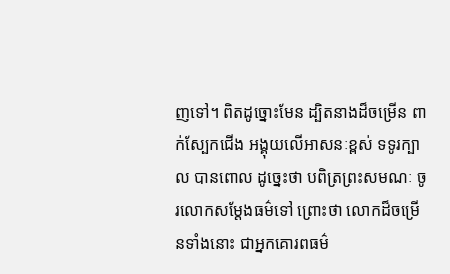ញទៅ។ ពិតដូច្នោះមែន ដ្បិតនាងដ៏ចម្រើន ពាក់ស្បែកជើង អង្គុយលើអាសនៈខ្ពស់ ទទូរក្បាល បានពោល ដូច្នេះថា បពិត្រព្រះសមណៈ ចូរលោកសម្តែងធម៌ទៅ ព្រោះថា លោកដ៏ចម្រើនទាំងនោះ ជាអ្នកគោរពធម៌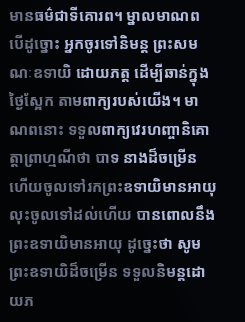មានធម៌ជាទីគោរព។ ម្នាលមាណព បើដូច្នោះ អ្នកចូរទៅនិមន្ត ព្រះសមណៈឧទាយិ ដោយភត្ត ដើម្បីឆាន់ក្នុងថ្ងៃស្អែក តាមពាក្យរបស់យើង។ មាណពនោះ ទទួលពាក្យវេរហញ្ចានិគោត្តាព្រាហ្មណីថា បាទ នាងដ៏ចម្រើន ហើយចូលទៅរកព្រះឧទាយិមានអាយុ លុះចូលទៅដល់ហើយ បានពោលនឹងព្រះឧទាយិមានអាយុ ដូច្នេះថា សូមព្រះឧទាយិដ៏ចម្រើន ទទួលនិមន្តដោយភ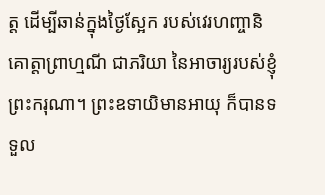ត្ត ដើម្បីឆាន់ក្នុងថ្ងៃស្អែក របស់វេរហញ្ចានិគោត្តាព្រាហ្មណី ជាភរិយា នៃអាចារ្យរបស់ខ្ញុំព្រះករុណា។ ព្រះឧទាយិមានអាយុ ក៏បានទទួល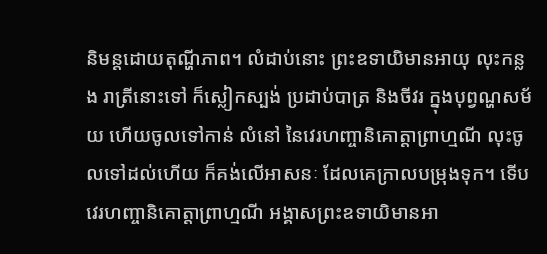និមន្តដោយតុណ្ហីភាព។ លំដាប់នោះ ព្រះឧទាយិមានអាយុ លុះកន្លង រាត្រីនោះទៅ ក៏ស្លៀកស្បង់ ប្រដាប់បាត្រ និងចីវរ ក្នុងបុព្វណ្ហសម័យ ហើយចូលទៅកាន់ លំនៅ នៃវេរហញ្ចានិគោត្តាព្រាហ្មណី លុះចូលទៅដល់ហើយ ក៏គង់លើអាសនៈ ដែលគេក្រាលបម្រុងទុក។ ទើបវេរហញ្ចានិគោត្តាព្រាហ្មណី អង្គាសព្រះឧទាយិមានអា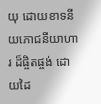យុ ដោយខាទនីយភោជនីយាហារ ដ៏ផ្ចិតផ្ចង់ ដោយដៃ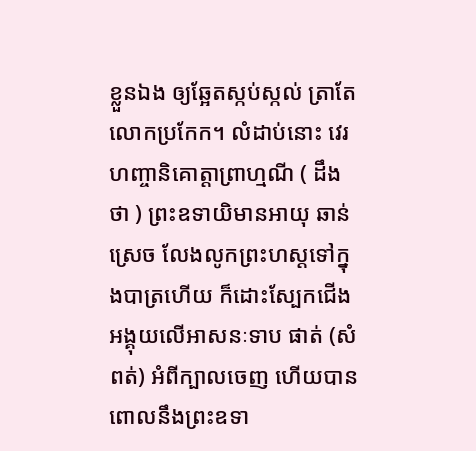ខ្លួនឯង ឲ្យឆ្អែតស្កប់ស្កល់ ត្រាតែលោកប្រកែក។ លំដាប់នោះ វេរហញ្ចានិគោត្តាព្រាហ្មណី ( ដឹងថា ) ព្រះឧទាយិមានអាយុ ឆាន់ស្រេច លែងលូកព្រះហស្តទៅក្នុងបាត្រហើយ ក៏ដោះស្បែកជើង អង្គុយលើអាសនៈទាប ផាត់ (សំពត់) អំពីក្បាលចេញ ហើយបានពោលនឹងព្រះឧទា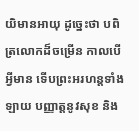យិមានអាយុ ដូច្នេះថា បពិត្រលោកដ៏ចម្រើន កាលបើអ្វីមាន ទើបព្រះអរហន្តទាំងឡាយ បញ្ញាត្តនូវសុខ និង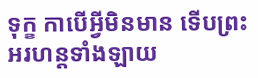ទុក្ខ កាបើអ្វីមិនមាន ទើបព្រះអរហន្តទាំងឡាយ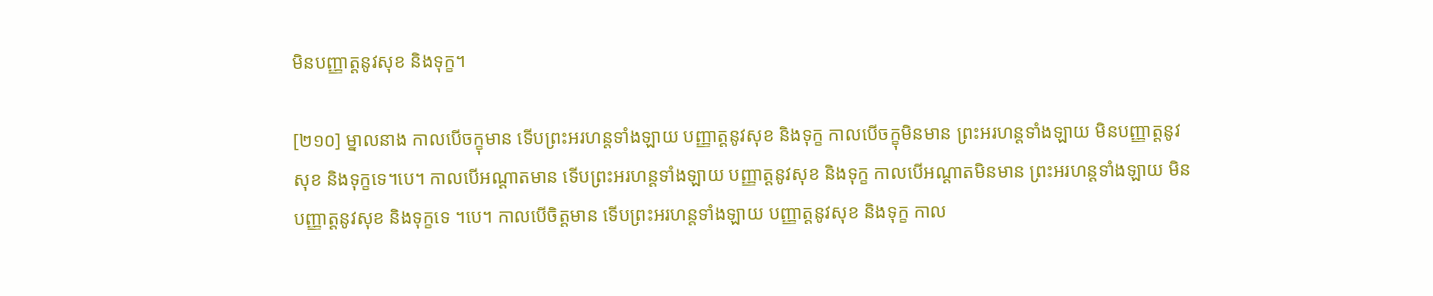មិនបញ្ញាត្តនូវសុខ និងទុក្ខ។

[២១០] ម្នាលនាង កាលបើចក្ខុមាន ទើបព្រះអរហន្តទាំងឡាយ បញ្ញាត្តនូវសុខ និងទុក្ខ កាលបើចក្ខុមិនមាន ព្រះអរហន្តទាំងឡាយ មិនបញ្ញាត្តនូវសុខ និងទុក្ខទេ។បេ។ កាលបើអណ្តាតមាន ទើបព្រះអរហន្តទាំងឡាយ បញ្ញាត្តនូវសុខ និងទុក្ខ កាលបើអណ្តាតមិនមាន ព្រះអរហន្តទាំងឡាយ មិនបញ្ញាត្តនូវសុខ និងទុក្ខទេ ។បេ។ កាលបើចិត្តមាន ទើបព្រះអរហន្តទាំងឡាយ បញ្ញាត្តនូវសុខ និងទុក្ខ កាល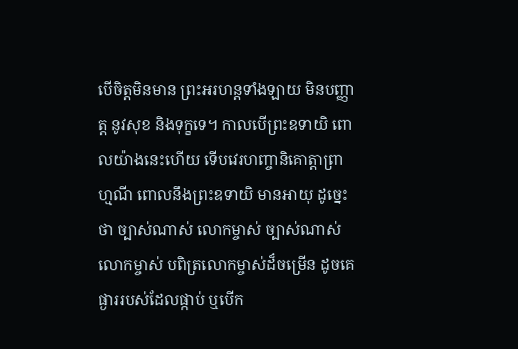បើចិត្តមិនមាន ព្រះអរហន្តទាំងឡាយ មិនបញ្ញាត្ត នូវសុខ និងទុក្ខទេ។ កាលបើព្រះឧទាយិ ពោលយ៉ាងនេះហើយ ទើបវេរហញ្ចានិគោត្តាព្រាហ្មណី ពោលនឹងព្រះឧទាយិ មានអាយុ ដូច្នេះថា ច្បាស់ណាស់ លោកម្ចាស់ ច្បាស់ណាស់ លោកម្ចាស់ បពិត្រលោកម្ចាស់ដ៏ចម្រើន ដូចគេផ្ងាររបស់ដែលផ្កាប់ ឬបើក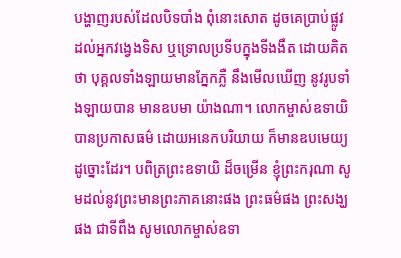បង្ហាញរបស់ដែលបិទបាំង ពុំនោះសោត ដូចគេប្រាប់ផ្លូវ ដល់អ្នកវង្វេងទិស ឬទ្រោលប្រទីបក្នុងទីងងឹត ដោយគិតថា បុគ្គលទាំងឡាយមានភ្នែកភ្លឺ នឹងមើលឃើញ នូវរូបទាំងឡាយបាន មានឧបមា យ៉ាងណា។ លោកម្ចាស់ឧទាយិ បានប្រកាសធម៌ ដោយអនេកបរិយាយ ក៏មានឧបមេយ្យ ដូច្នោះដែរ។ បពិត្រព្រះឧទាយិ ដ៏ចម្រើន ខ្ញុំព្រះករុណា សូមដល់នូវព្រះមានព្រះភាគនោះផង ព្រះធម៌ផង ព្រះសង្ឃផង ជាទីពឹង សូមលោកម្ចាស់ឧទា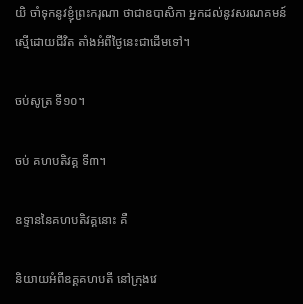យិ ចាំទុកនូវខ្ញុំព្រះករុណា ថាជាឧបាសិកា អ្នកដល់នូវសរណគមន៍ ស្មើដោយជីវិត តាំងអំពីថ្ងៃនេះជាដើមទៅ។

ចប់សូត្រ ទី១០។

ចប់ គហបតិវគ្គ ទី៣។

ឧទ្ទាននៃគហបតិវគ្គនោះ គឺ

និយាយអំពីឧគ្គគហបតី នៅក្រុងវេ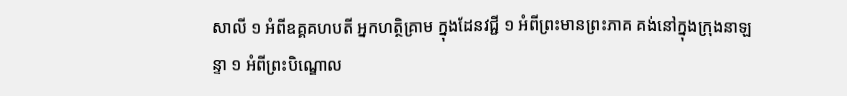សាលី ១ អំពីឧគ្គគហបតី អ្នកហត្ថិគ្រាម ក្នុងដែនវជ្ជី ១ អំពីព្រះមានព្រះភាគ គង់នៅក្នុងក្រុងនាឡន្ទា ១ អំពីព្រះបិណ្ឌោល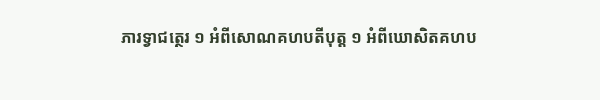ភារទ្វាជត្ថេរ ១ អំពីសោណគហបតីបុត្ត ១ អំពីឃោសិតគហប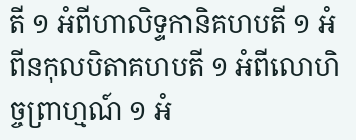តី ១ អំពីហាលិទ្ទកានិគហបតី ១ អំពីនកុលបិតាគហបតី ១ អំពីលោហិច្ចព្រាហ្មណ៍ ១ អំ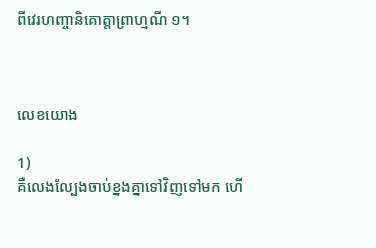ពីវេរហញ្ចានិគោត្តាព្រាហ្មណី ១។



លេខយោង

1)
គឺលេងល្បែងចាប់ខ្នងគ្នាទៅវិញទៅមក ហើ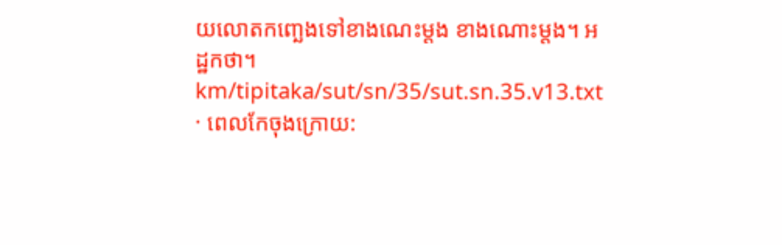យលោតកញ្ឆេងទៅខាងណេះម្តង ខាងណោះម្តង។ អដ្ឋកថា។
km/tipitaka/sut/sn/35/sut.sn.35.v13.txt · ពេលកែចុងក្រោយ: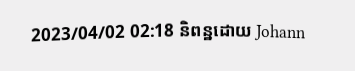2023/04/02 02:18 និពន្ឋដោយ Johann